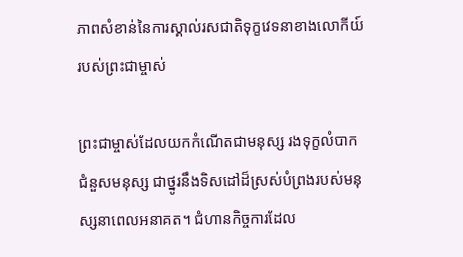ភាពសំខាន់នៃការស្គាល់រសជាតិទុក្ខវេទនាខាងលោកីយ៍របស់ព្រះជាម្ចាស់

ព្រះជាម្ចាស់ដែលយកកំណើតជាមនុស្ស រងទុក្ខលំបាកជំនួសមនុស្ស ជាថ្នូរនឹងទិសដៅដ៏ស្រស់បំព្រងរបស់មនុស្សនាពេលអនាគត។ ជំហានកិច្ចការដែល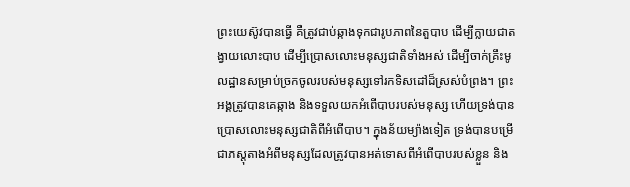ព្រះយេស៊ូវបានធ្វើ គឺត្រូវជាប់ឆ្កាងទុកជារូបភាពនៃតួបាប ដើម្បីក្លាយជាតង្វាយលោះបាប ដើម្បីប្រោសលោះមនុស្សជាតិទាំងអស់ ដើម្បីចាក់គ្រឹះមូលដ្ឋានសម្រាប់ច្រកចូលរបស់មនុស្សទៅរកទិសដៅដ៏ស្រស់បំព្រង។ ព្រះអង្គត្រូវបានគេឆ្កាង និងទទួលយកអំពើបាបរបស់មនុស្ស ហើយទ្រង់បានប្រោសលោះមនុស្សជាតិពីអំពើបាប។ ក្នុងន័យម្យ៉ាងទៀត ទ្រង់បានបម្រើជាភស្តុតាងអំពីមនុស្សដែលត្រូវបានអត់ទោសពីអំពើបាបរបស់ខ្លួន និង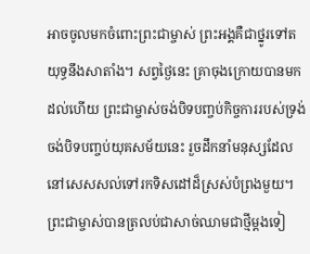អាចចូលមកចំពោះព្រះជាម្ចាស់ ព្រះអង្គគឺជាថ្នូរទៅតយុទ្ធនឹងសាតាំង។ សព្វថ្ងៃនេះ គ្រាចុងក្រោយបានមកដល់ហើយ ព្រះជាម្ចាស់ចង់បិទបញ្ចប់កិច្ចការរបស់ទ្រង់ ចង់បិទបញ្ចប់យុគសម័យនេះ រួចដឹកនាំមនុស្សដែលនៅសេសសល់ទៅរកទិសដៅដ៏ស្រស់បំព្រងមួយ។ ព្រះជាម្ចាស់បានត្រលប់ជាសាច់ឈាមជាថ្មីម្ដងទៀ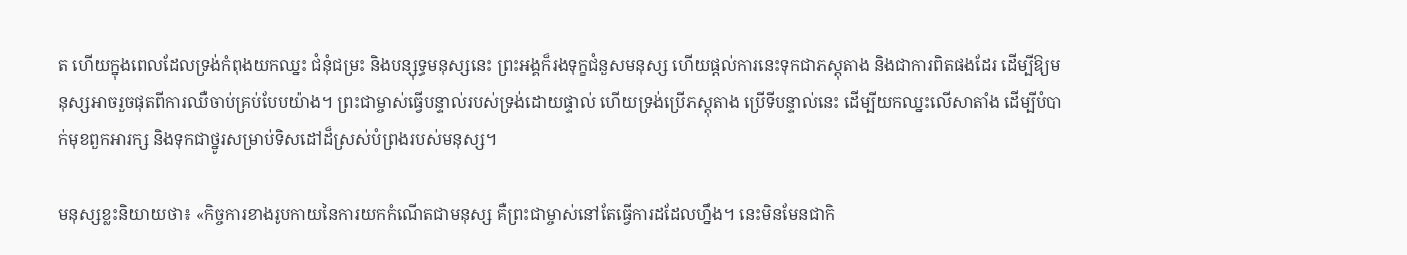ត ហើយក្នុងពេលដែលទ្រង់កំពុងយកឈ្នះ ជំនុំជម្រះ និងបន្សុទ្ធមនុស្សនេះ ព្រះអង្គក៏រងទុក្ខជំនួសមនុស្ស ហើយផ្ដល់ការនេះទុកជាភស្តុតាង និងជាការពិតផងដែរ ដើម្បីឱ្យមនុស្សអាចរួចផុតពីការឈឺចាប់គ្រប់បែបយ៉ាង។ ព្រះជាម្ចាស់ធ្វើបន្ទាល់របស់ទ្រង់ដោយផ្ទាល់ ហើយទ្រង់ប្រើភស្តុតាង ប្រើទីបន្ទាល់នេះ ដើម្បីយកឈ្នះលើសាតាំង ដើម្បីបំបាក់មុខពួកអារក្ស និងទុកជាថ្នូរសម្រាប់ទិសដៅដ៏ស្រស់បំព្រងរបស់មនុស្ស។

មនុស្សខ្លះនិយាយថា៖ «កិច្ចការខាងរូបកាយនៃការយកកំណើតជាមនុស្ស គឺព្រះជាម្ចាស់នៅតែធ្វើការដដែលហ្នឹង។ នេះមិនមែនជាកិ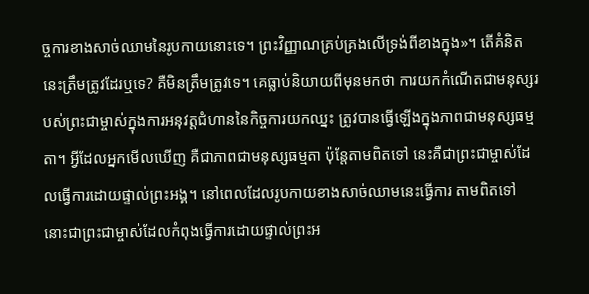ច្ចការខាងសាច់ឈាមនៃរូបកាយនោះទេ។ ព្រះវិញ្ញាណគ្រប់គ្រងលើទ្រង់ពីខាងក្នុង»។ តើគំនិតនេះត្រឹមត្រូវដែរឬទេ? គឺមិនត្រឹមត្រូវទេ។ គេធ្លាប់និយាយពីមុនមកថា ការយកកំណើតជាមនុស្សរបស់ព្រះជាម្ចាស់ក្នុងការអនុវត្តជំហាននៃកិច្ចការយកឈ្នះ ត្រូវបានធ្វើឡើងក្នុងភាពជាមនុស្សធម្មតា។ អ្វីដែលអ្នកមើលឃើញ គឺជាភាពជាមនុស្សធម្មតា ប៉ុន្តែតាមពិតទៅ នេះគឺជាព្រះជាម្ចាស់ដែលធ្វើការដោយផ្ទាល់ព្រះអង្គ។ នៅពេលដែលរូបកាយខាងសាច់ឈាមនេះធ្វើការ តាមពិតទៅ នោះជាព្រះជាម្ចាស់ដែលកំពុងធ្វើការដោយផ្ទាល់ព្រះអ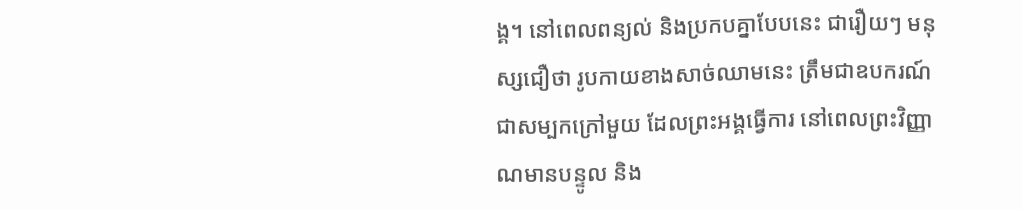ង្គ។ នៅពេលពន្យល់ និងប្រកបគ្នាបែបនេះ ជារឿយៗ មនុស្សជឿថា រូបកាយខាងសាច់ឈាមនេះ ត្រឹមជាឧបករណ៍ ជាសម្បកក្រៅមួយ ដែលព្រះអង្គធ្វើការ នៅពេលព្រះវិញ្ញាណមានបន្ទូល និង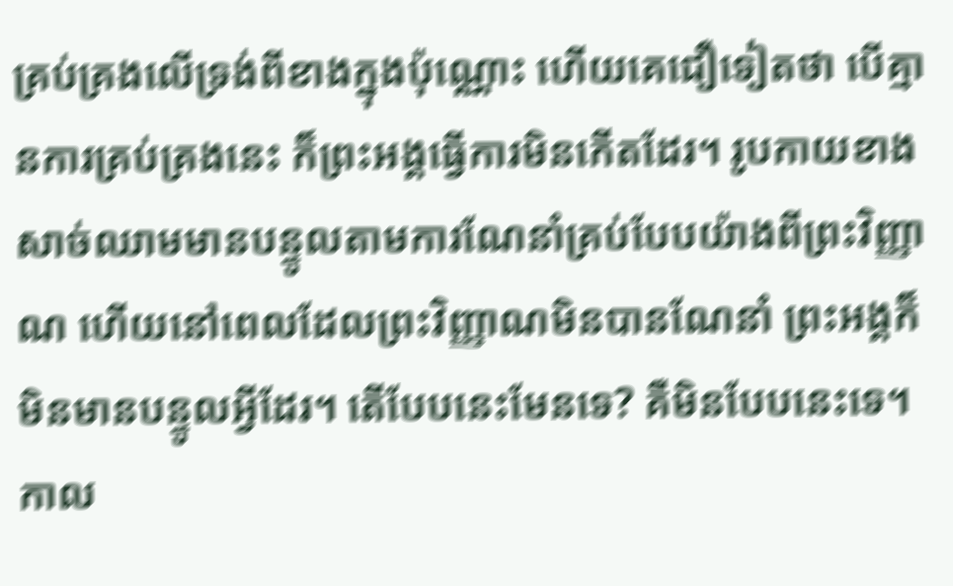គ្រប់គ្រងលើទ្រង់ពីខាងក្នុងប៉ុណ្ណោះ ហើយគេជឿទៀតថា បើគ្មានការគ្រប់គ្រងនេះ ក៏ព្រះអង្គធ្វើការមិនកើតដែរ។ រូបកាយខាងសាច់ឈាមមានបន្ទូលតាមការណែនាំគ្រប់បែបយ៉ាងពីព្រះវិញ្ញាណ ហើយនៅពេលដែលព្រះវិញ្ញាណមិនបានណែនាំ ព្រះអង្គក៏មិនមានបន្ទូលអ្វីដែរ។ តើបែបនេះមែនទេ? គឺមិនបែបនេះទេ។ កាល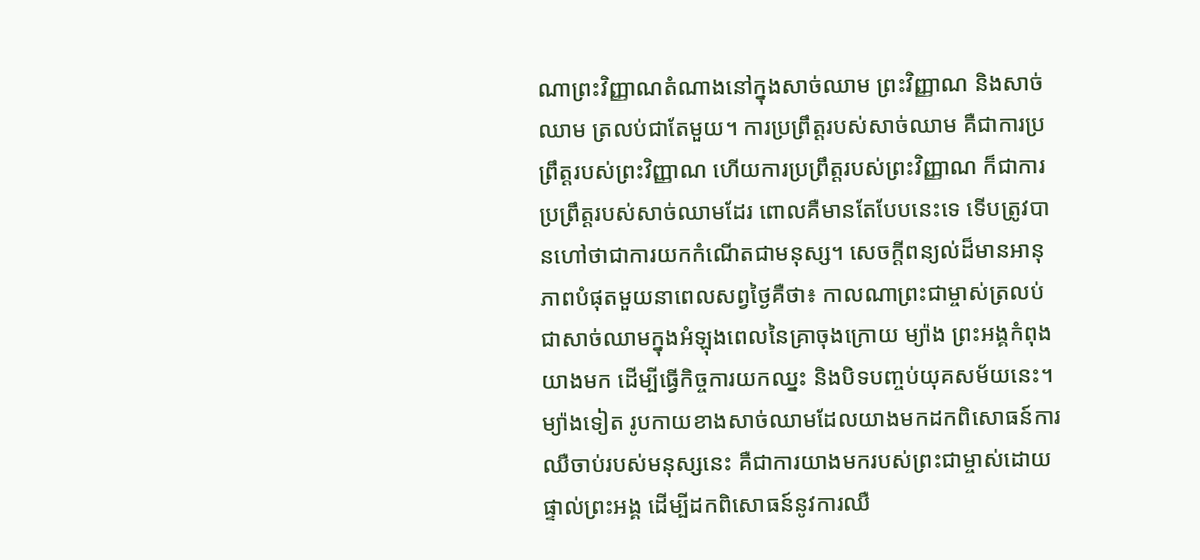ណាព្រះវិញ្ញាណតំណាងនៅក្នុងសាច់ឈាម ព្រះវិញ្ញាណ និងសាច់ឈាម ត្រលប់ជាតែមួយ។ ការប្រព្រឹត្តរបស់សាច់ឈាម គឺជាការប្រព្រឹត្តរបស់ព្រះវិញ្ញាណ ហើយការប្រព្រឹត្តរបស់ព្រះវិញ្ញាណ ក៏ជាការប្រព្រឹត្តរបស់សាច់ឈាមដែរ ពោលគឺមានតែបែបនេះទេ ទើបត្រូវបានហៅថាជាការយកកំណើតជាមនុស្ស។ សេចក្តីពន្យល់ដ៏មានអានុភាពបំផុតមួយនាពេលសព្វថ្ងៃគឺថា៖ កាលណាព្រះជាម្ចាស់ត្រលប់ជាសាច់ឈាមក្នុងអំឡុងពេលនៃគ្រាចុងក្រោយ ម្យ៉ាង ព្រះអង្គកំពុងយាងមក ដើម្បីធ្វើកិច្ចការយកឈ្នះ និងបិទបញ្ចប់យុគសម័យនេះ។ ម្យ៉ាងទៀត រូបកាយខាងសាច់ឈាមដែលយាងមកដកពិសោធន៍ការឈឺចាប់របស់មនុស្សនេះ គឺជាការយាងមករបស់ព្រះជាម្ចាស់ដោយផ្ទាល់ព្រះអង្គ ដើម្បីដកពិសោធន៍នូវការឈឺ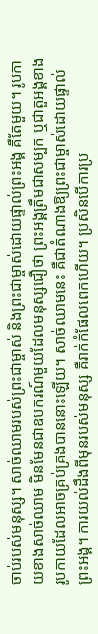ចាប់របស់មនុស្ស។ សាច់ឈាមរបស់ព្រះជាម្ចាស់ និងព្រះជាម្ចាស់ដោយផ្ទាល់ព្រះអង្គ គឺតែមួយ។ រូបកាយខាងសាច់ឈាម មិនមែនជាឧបករណ៍មួយដែលមនុស្សជឿថា ព្រះអង្គត្រឹមជាសម្បក ឬជាតួអង្គខាងរូបកាយដែលអាចគ្រប់គ្រងបាននោះឡើយ។ សាច់ឈាមនេះ គឺជាតំណាងឱ្យព្រះជាម្ចាស់ដោយផ្ទាល់ព្រះអង្គ។ ការយល់ដឹងពីមុនរបស់មនុស្ស គឺរាក់កំផែលពេកហើយ។ ប្រសិនបើការប្រ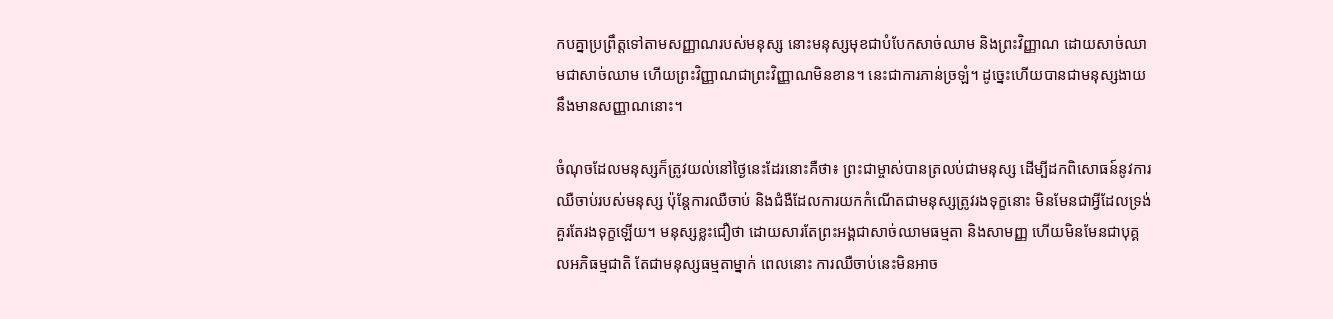កបគ្នាប្រព្រឹត្តទៅតាមសញ្ញាណរបស់មនុស្ស នោះមនុស្សមុខជាបំបែកសាច់ឈាម និងព្រះវិញ្ញាណ ដោយសាច់ឈាមជាសាច់ឈាម ហើយព្រះវិញ្ញាណជាព្រះវិញ្ញាណមិនខាន។ នេះជាការភាន់ច្រឡំ។ ដូច្នេះហើយបានជាមនុស្សងាយនឹងមានសញ្ញាណនោះ។

ចំណុចដែលមនុស្សក៏ត្រូវយល់នៅថ្ងៃនេះដែរនោះគឺថា៖ ព្រះជាម្ចាស់បានត្រលប់ជាមនុស្ស ដើម្បីដកពិសោធន៍នូវការឈឺចាប់របស់មនុស្ស ប៉ុន្តែការឈឺចាប់ និងជំងឺដែលការយកកំណើតជាមនុស្សត្រូវរងទុក្ខនោះ មិនមែនជាអ្វីដែលទ្រង់គួរតែរងទុក្ខឡើយ។ មនុស្សខ្លះជឿថា ដោយសារតែព្រះអង្គជាសាច់ឈាមធម្មតា និងសាមញ្ញ ហើយមិនមែនជាបុគ្គលអភិធម្មជាតិ តែជាមនុស្សធម្មតាម្នាក់ ពេលនោះ ការឈឺចាប់នេះមិនអាច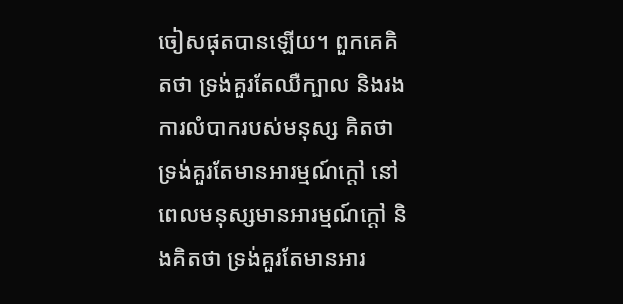ចៀសផុតបានឡើយ។ ពួកគេគិតថា ទ្រង់គួរតែឈឺក្បាល និងរងការលំបាករបស់មនុស្ស គិតថា ទ្រង់គួរតែមានអារម្មណ៍ក្ដៅ នៅពេលមនុស្សមានអារម្មណ៍ក្ដៅ និងគិតថា ទ្រង់គួរតែមានអារ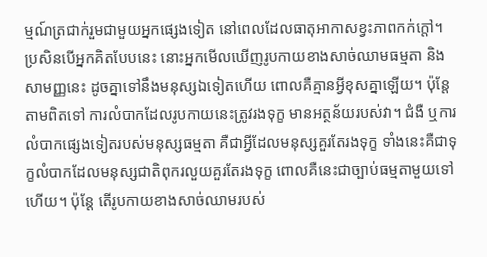ម្មណ៍ត្រជាក់រួមជាមួយអ្នកផ្សេងទៀត នៅពេលដែលធាតុអាកាសខ្វះភាពកក់ក្ដៅ។ ប្រសិនបើអ្នកគិតបែបនេះ នោះអ្នកមើលឃើញរូបកាយខាងសាច់ឈាមធម្មតា និងសាមញ្ញនេះ ដូចគ្នាទៅនឹងមនុស្សឯទៀតហើយ ពោលគឺគ្មានអ្វីខុសគ្នាឡើយ។ ប៉ុន្តែតាមពិតទៅ ការលំបាកដែលរូបកាយនេះត្រូវរងទុក្ខ មានអត្ថន័យរបស់វា។ ជំងឺ ឬការលំបាកផ្សេងទៀតរបស់មនុស្សធម្មតា គឺជាអ្វីដែលមនុស្សគួរតែរងទុក្ខ ទាំងនេះគឺជាទុក្ខលំបាកដែលមនុស្សជាតិពុករលួយគួរតែរងទុក្ខ ពោលគឺនេះជាច្បាប់ធម្មតាមួយទៅហើយ។ ប៉ុន្តែ តើរូបកាយខាងសាច់ឈាមរបស់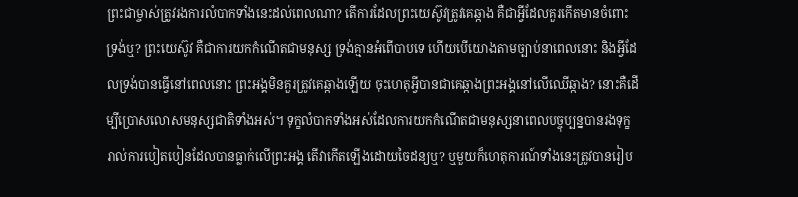ព្រះជាម្ចាស់ត្រូវរងការលំបាកទាំងនេះដល់ពេលណា? តើការដែលព្រះយេស៊ូវត្រូវគេឆ្កាង គឺជាអ្វីដែលគួរកើតមានចំពោះទ្រង់ឬ? ព្រះយេស៊ូវ គឺជាការយកកំណើតជាមនុស្ស ទ្រង់គ្មានអំពើបាបទេ ហើយបើយោងតាមច្បាប់នាពេលនោះ និងអ្វីដែលទ្រង់បានធ្វើនៅពេលនោះ ព្រះអង្គមិនគួរត្រូវគេឆ្កាងឡើយ ចុះហេតុអ្វីបានជាគេឆ្កាងព្រះអង្គនៅលើឈើឆ្កាង? នោះគឺដើម្បីប្រោសលោសមនុស្សជាតិទាំងអស់។ ទុក្ខលំបាកទាំងអស់ដែលការយកកំណើតជាមនុស្សនាពេលបច្ចុប្បន្នបានរងទុក្ខ រាល់ការបៀតបៀនដែលបានធ្លាក់លើព្រះអង្គ តើវាកើតឡើងដោយចៃដន្យឬ? ឬមួយក៏ហេតុការណ៍ទាំងនេះត្រូវបានរៀប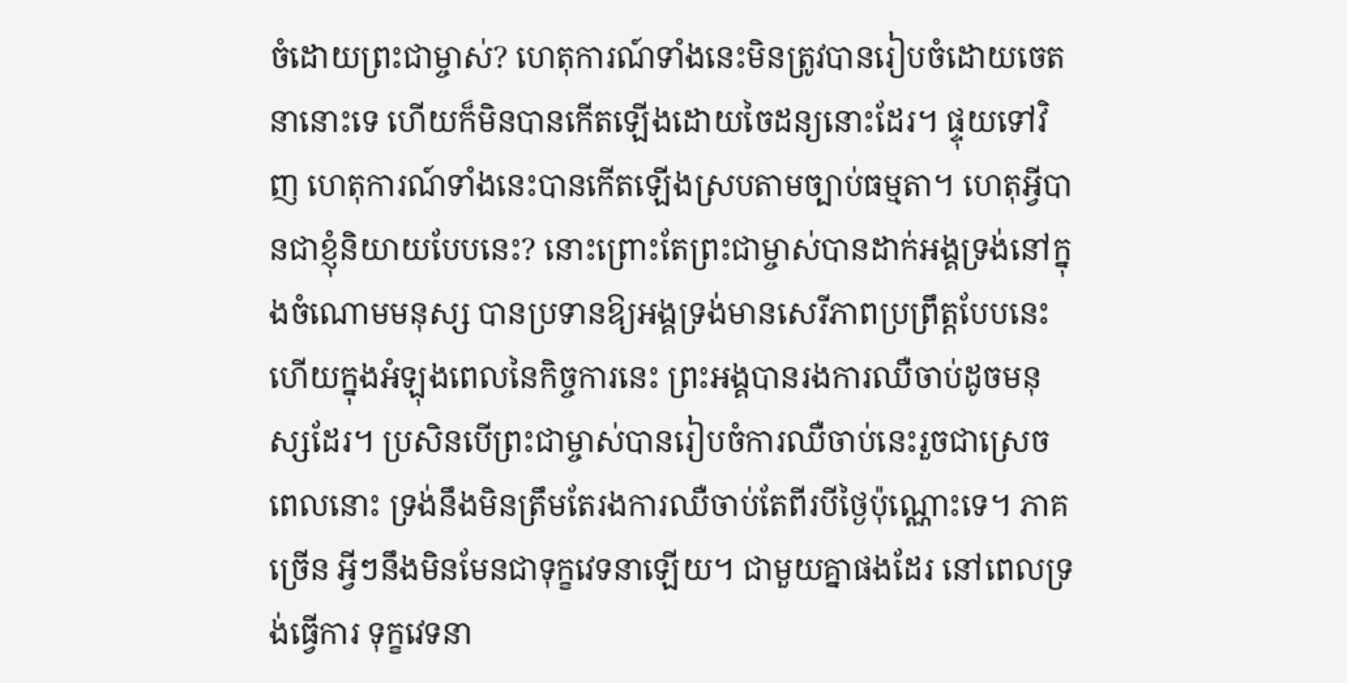ចំដោយព្រះជាម្ចាស់? ហេតុការណ៍ទាំងនេះមិនត្រូវបានរៀបចំដោយចេតនានោះទេ ហើយក៏មិនបានកើតឡើងដោយចៃដន្យនោះដែរ។ ផ្ទុយទៅវិញ ហេតុការណ៍ទាំងនេះបានកើតឡើងស្របតាមច្បាប់ធម្មតា។ ហេតុអ្វីបានជាខ្ញុំនិយាយបែបនេះ? នោះព្រោះតែព្រះជាម្ចាស់បានដាក់អង្គទ្រង់នៅក្នុងចំណោមមនុស្ស បានប្រទានឱ្យអង្គទ្រង់មានសេរីភាពប្រព្រឹត្តបែបនេះ ហើយក្នុងអំឡុងពេលនៃកិច្ចការនេះ ព្រះអង្គបានរងការឈឺចាប់ដូចមនុស្សដែរ។ ប្រសិនបើព្រះជាម្ចាស់បានរៀបចំការឈឺចាប់នេះរួចជាស្រេច ពេលនោះ ទ្រង់នឹងមិនត្រឹមតែរងការឈឺចាប់តែពីរបីថ្ងៃប៉ុណ្ណោះទេ។ ភាគច្រើន អ្វីៗនឹងមិនមែនជាទុក្ខវេទនាឡើយ។ ជាមួយគ្នាផងដែរ នៅពេលទ្រង់ធ្វើការ ទុក្ខវេទនា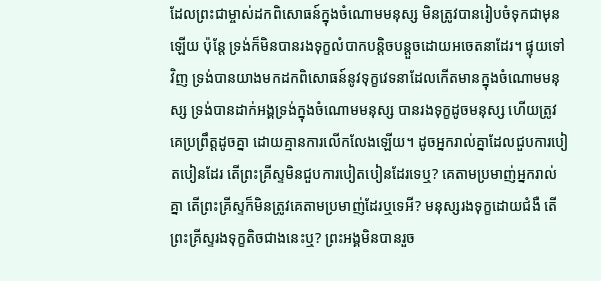ដែលព្រះជាម្ចាស់ដកពិសោធន៍ក្នុងចំណោមមនុស្ស មិនត្រូវបានរៀបចំទុកជាមុនឡើយ ប៉ុន្តែ ទ្រង់ក៏មិនបានរងទុក្ខលំបាកបន្តិចបន្តួចដោយអចេតនាដែរ។ ផ្ទុយទៅវិញ ទ្រង់បានយាងមកដកពិសោធន៍នូវទុក្ខវេទនាដែលកើតមានក្នុងចំណោមមនុស្ស ទ្រង់បានដាក់អង្គទ្រង់ក្នុងចំណោមមនុស្ស បានរងទុក្ខដូចមនុស្ស ហើយត្រូវគេប្រព្រឹត្តដូចគ្នា ដោយគ្មានការលើកលែងឡើយ។ ដូចអ្នករាល់គ្នាដែលជួបការបៀតបៀនដែរ តើព្រះគ្រីស្ទមិនជួបការបៀតបៀនដែរទេឬ? គេតាមប្រមាញ់អ្នករាល់គ្នា តើព្រះគ្រីស្ទក៏មិនត្រូវគេតាមប្រមាញ់ដែរឬទេអី? មនុស្សរងទុក្ខដោយជំងឺ តើព្រះគ្រីស្ទរងទុក្ខតិចជាងនេះឬ? ព្រះអង្គមិនបានរួច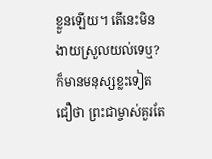ខ្លួនឡើយ។ តើនេះមិនងាយស្រួលយល់ទេឬ? ក៏មានមនុស្សខ្លះទៀតជឿថា ព្រះជាម្ចាស់គួរតែ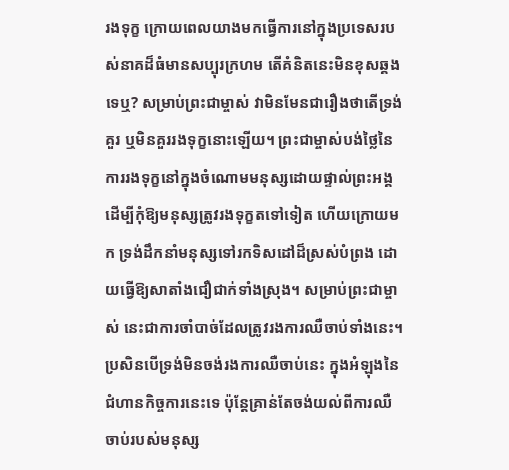រងទុក្ខ ក្រោយពេលយាងមកធ្វើការនៅក្នុងប្រទេសរបស់នាគដ៏ធំមានសប្បុរក្រហម តើគំនិតនេះមិនខុសឆ្គងទេឬ? សម្រាប់ព្រះជាម្ចាស់ វាមិនមែនជារឿងថាតើទ្រង់គួរ ឬមិនគួររងទុក្ខនោះឡើយ។ ព្រះជាម្ចាស់បង់ថ្លៃនៃការរងទុក្ខនៅក្នុងចំណោមមនុស្សដោយផ្ទាល់ព្រះអង្គ ដើម្បីកុំឱ្យមនុស្សត្រូវរងទុក្ខតទៅទៀត ហើយក្រោយមក ទ្រង់ដឹកនាំមនុស្សទៅរកទិសដៅដ៏ស្រស់បំព្រង ដោយធ្វើឱ្យសាតាំងជឿជាក់ទាំងស្រុង។ សម្រាប់ព្រះជាម្ចាស់ នេះជាការចាំបាច់ដែលត្រូវរងការឈឺចាប់ទាំងនេះ។ ប្រសិនបើទ្រង់មិនចង់រងការឈឺចាប់នេះ ក្នុងអំឡុងនៃជំហានកិច្ចការនេះទេ ប៉ុន្តែគ្រាន់តែចង់យល់ពីការឈឺចាប់របស់មនុស្ស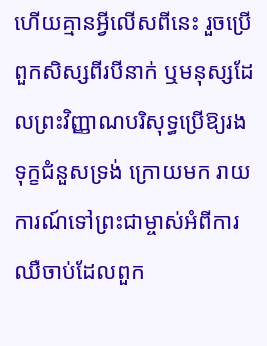ហើយគ្មានអ្វីលើសពីនេះ រួចប្រើពួកសិស្សពីរបីនាក់ ឬមនុស្សដែលព្រះវិញ្ញាណបរិសុទ្ធប្រើឱ្យរងទុក្ខជំនួសទ្រង់ ក្រោយមក រាយការណ៍ទៅព្រះជាម្ចាស់អំពីការឈឺចាប់ដែលពួក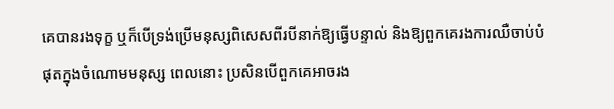គេបានរងទុក្ខ ឬក៏បើទ្រង់ប្រើមនុស្សពិសេសពីរបីនាក់ឱ្យធ្វើបន្ទាល់ និងឱ្យពួកគេរងការឈឺចាប់បំផុតក្នុងចំណោមមនុស្ស ពេលនោះ ប្រសិនបើពួកគេអាចរង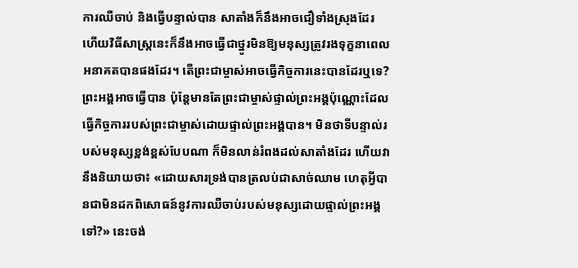ការឈឺចាប់ និងធ្វើបន្ទាល់បាន សាតាំងក៏នឹងអាចជឿទាំងស្រុងដែរ ហើយវិធីសាស្ត្រនេះក៏នឹងអាចធ្វើជាថ្នូរមិនឱ្យមនុស្សត្រូវរងទុក្ខនាពេលអនាគតបានផងដែរ។ តើព្រះជាម្ចាស់អាចធ្វើកិច្ចការនេះបានដែរឬទេ? ព្រះអង្គអាចធ្វើបាន ប៉ុន្តែមានតែព្រះជាម្ចាស់ផ្ទាល់ព្រះអង្គប៉ុណ្ណោះដែលធ្វើកិច្ចការរបស់ព្រះជាម្ចាស់ដោយផ្ទាល់ព្រះអង្គបាន។ មិនថាទីបន្ទាល់របស់មនុស្សខ្ពង់ខ្ពស់បែបណា ក៏មិនលាន់រំពងដល់សាតាំងដែរ ហើយវានឹងនិយាយថា៖ «ដោយសារទ្រង់បានត្រលប់ជាសាច់ឈាម ហេតុអ្វីបានជាមិនដកពិសោធន៍នូវការឈឺចាប់របស់មនុស្សដោយផ្ទាល់ព្រះអង្គទៅ?» នេះចង់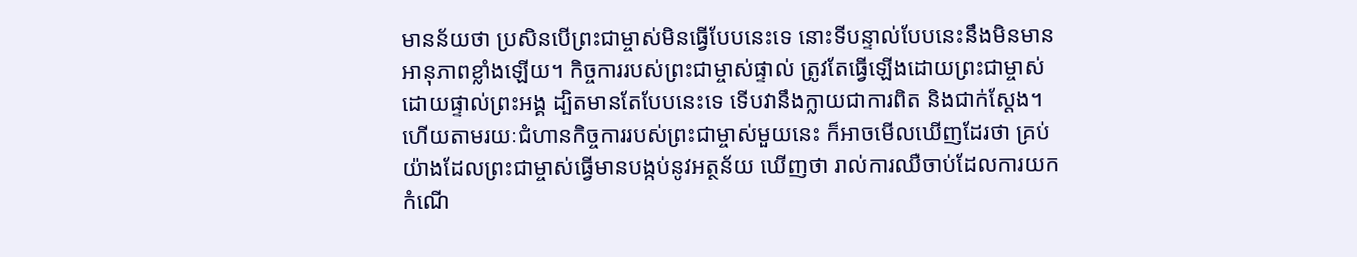មានន័យថា ប្រសិនបើព្រះជាម្ចាស់មិនធ្វើបែបនេះទេ នោះទីបន្ទាល់បែបនេះនឹងមិនមានអានុភាពខ្លាំងឡើយ។ កិច្ចការរបស់ព្រះជាម្ចាស់ផ្ទាល់ ត្រូវតែធ្វើឡើងដោយព្រះជាម្ចាស់ដោយផ្ទាល់ព្រះអង្គ ដ្បិតមានតែបែបនេះទេ ទើបវានឹងក្លាយជាការពិត និងជាក់ស្ដែង។ ហើយតាមរយៈជំហានកិច្ចការរបស់ព្រះជាម្ចាស់មួយនេះ ក៏អាចមើលឃើញដែរថា គ្រប់យ៉ាងដែលព្រះជាម្ចាស់ធ្វើមានបង្កប់នូវអត្ថន័យ ឃើញថា រាល់ការឈឺចាប់ដែលការយកកំណើ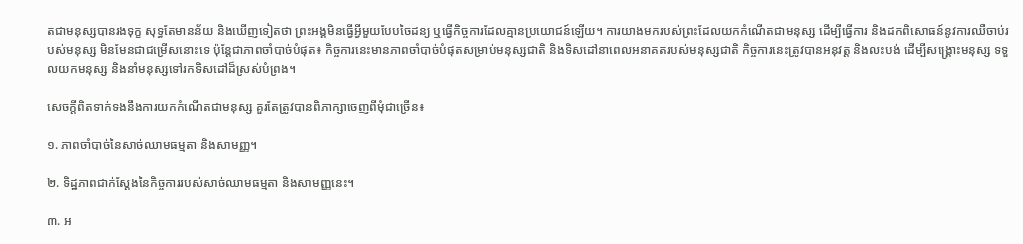តជាមនុស្សបានរងទុក្ខ សុទ្ធតែមានន័យ និងឃើញទៀតថា ព្រះអង្គមិនធ្វើអ្វីមួយបែបចៃដន្យ ឬធ្វើកិច្ចការដែលគ្មានប្រយោជន៍ឡើយ។ ការយាងមករបស់ព្រះដែលយកកំណើតជាមនុស្ស ដើម្បីធ្វើការ និងដកពិសោធន៍នូវការឈឺចាប់របស់មនុស្ស មិនមែនជាជម្រើសនោះទេ ប៉ុន្តែជាភាពចាំបាច់បំផុត៖ កិច្ចការនេះមានភាពចាំបាច់បំផុតសម្រាប់មនុស្សជាតិ និងទិសដៅនាពេលអនាគតរបស់មនុស្សជាតិ កិច្ចការនេះត្រូវបានអនុវត្ត និងលះបង់ ដើម្បីសង្រ្គោះមនុស្ស ទទួលយកមនុស្ស និងនាំមនុស្សទៅរកទិសដៅដ៏ស្រស់បំព្រង។

សេចក្តីពិតទាក់ទងនឹងការយកកំណើតជាមនុស្ស គួរតែត្រូវបានពិភាក្សាចេញពីមុំជាច្រើន៖

១. ភាពចាំបាច់នៃសាច់ឈាមធម្មតា និងសាមញ្ញ។

២. ទិដ្ឋភាពជាក់ស្ដែងនៃកិច្ចការរបស់សាច់ឈាមធម្មតា និងសាមញ្ញនេះ។

៣. អ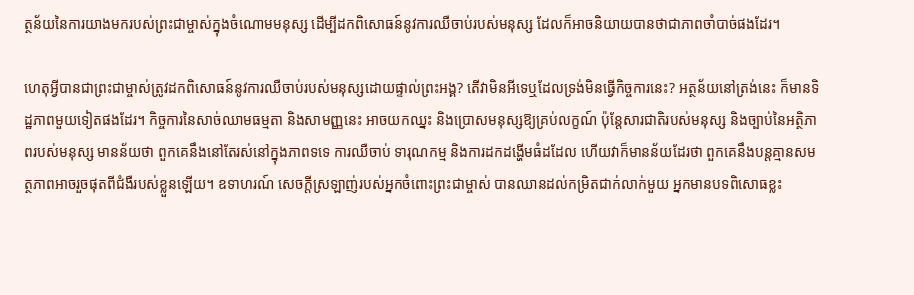ត្ថន័យនៃការយាងមករបស់ព្រះជាម្ចាស់ក្នុងចំណោមមនុស្ស ដើម្បីដកពិសោធន៍នូវការឈឺចាប់របស់មនុស្ស ដែលក៏អាចនិយាយបានថាជាភាពចាំបាច់ផងដែរ។

ហេតុអ្វីបានជាព្រះជាម្ចាស់ត្រូវដកពិសោធន៍នូវការឈឺចាប់របស់មនុស្សដោយផ្ទាល់ព្រះអង្គ? តើវាមិនអីទេឬដែលទ្រង់មិនធ្វើកិច្ចការនេះ? អត្ថន័យនៅត្រង់នេះ ក៏មានទិដ្ឋភាពមួយទៀតផងដែរ។ កិច្ចការនៃសាច់ឈាមធម្មតា និងសាមញ្ញនេះ អាចយកឈ្នះ និងប្រោសមនុស្សឱ្យគ្រប់លក្ខណ៍ ប៉ុន្តែសារជាតិរបស់មនុស្ស និងច្បាប់នៃអត្ថិភាពរបស់មនុស្ស មានន័យថា ពួកគេនឹងនៅតែរស់នៅក្នុងភាពទទេ ការឈឺចាប់ ទារុណកម្ម និងការដកដង្ហើមធំដដែល ហើយវាក៏មានន័យដែរថា ពួកគេនឹងបន្តគ្មានសមត្ថភាពអាចរួចផុតពីជំងឺរបស់ខ្លួនឡើយ។ ឧទាហរណ៍ សេចក្តីស្រឡាញ់របស់អ្នកចំពោះព្រះជាម្ចាស់ បានឈានដល់កម្រិតជាក់លាក់មួយ អ្នកមានបទពិសោធខ្លះ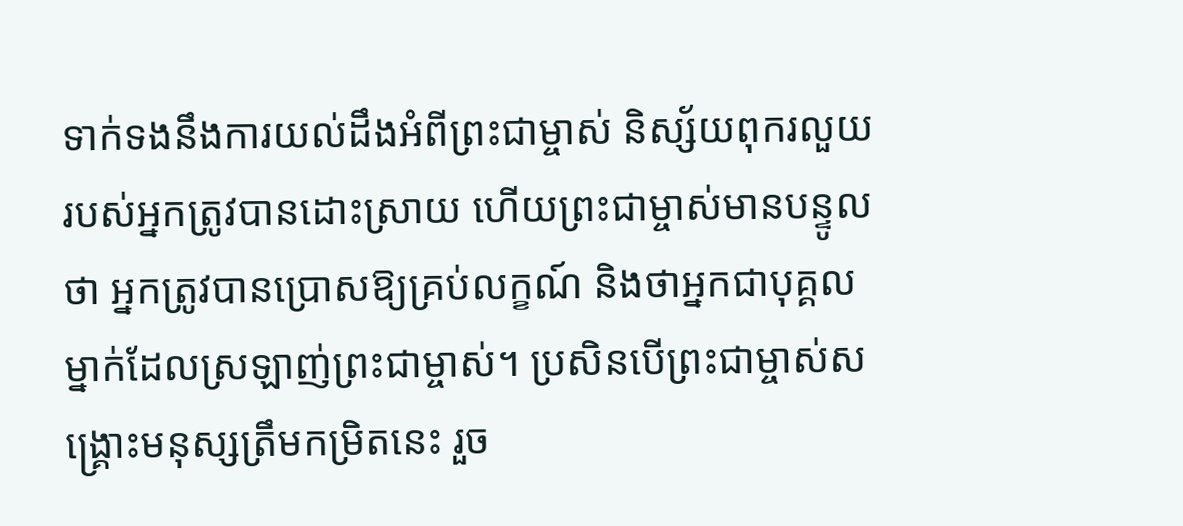ទាក់ទងនឹងការយល់ដឹងអំពីព្រះជាម្ចាស់ និស្ស័យពុករលួយរបស់អ្នកត្រូវបានដោះស្រាយ ហើយព្រះជាម្ចាស់មានបន្ទូលថា អ្នកត្រូវបានប្រោសឱ្យគ្រប់លក្ខណ៍ និងថាអ្នកជាបុគ្គលម្នាក់ដែលស្រឡាញ់ព្រះជាម្ចាស់។ ប្រសិនបើព្រះជាម្ចាស់សង្រ្គោះមនុស្សត្រឹមកម្រិតនេះ រួច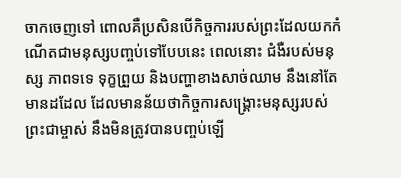ចាកចេញទៅ ពោលគឺប្រសិនបើកិច្ចការរបស់ព្រះដែលយកកំណើតជាមនុស្សបញ្ចប់ទៅបែបនេះ ពេលនោះ ជំងឺរបស់មនុស្ស ភាពទទេ ទុក្ខព្រួយ និងបញ្ហាខាងសាច់ឈាម នឹងនៅតែមានដដែល ដែលមានន័យថាកិច្ចការសង្រ្គោះមនុស្សរបស់ព្រះជាម្ចាស់ នឹងមិនត្រូវបានបញ្ចប់ឡើ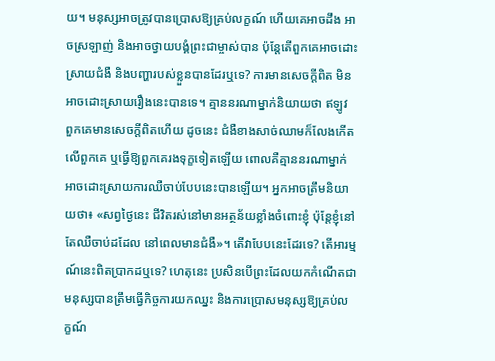យ។ មនុស្សអាចត្រូវបានប្រោសឱ្យគ្រប់លក្ខណ៍ ហើយគេអាចដឹង អាចស្រឡាញ់ និងអាចថ្វាយបង្គំព្រះជាម្ចាស់បាន ប៉ុន្តែតើពួកគេអាចដោះស្រាយជំងឺ និងបញ្ហារបស់ខ្លួនបានដែរឬទេ? ការមានសេចក្តីពិត មិនអាចដោះស្រាយរឿងនេះបានទេ។ គ្មាននរណាម្នាក់និយាយថា ឥឡូវ ពួកគេមានសេចក្តីពិតហើយ ដូចនេះ ជំងឺខាងសាច់ឈាមក៏លែងកើតលើពួកគេ ឬធ្វើឱ្យពួកគេរងទុក្ខទៀតឡើយ ពោលគឺគ្មាននរណាម្នាក់អាចដោះស្រាយការឈឺចាប់បែបនេះបានឡើយ។ អ្នកអាចត្រឹមនិយាយថា៖ «សព្វថ្ងៃនេះ ជីវិតរស់នៅមានអត្ថន័យខ្លាំងចំពោះខ្ញុំ ប៉ុន្តែខ្ញុំនៅតែឈឺចាប់ដដែល នៅពេលមានជំងឺ»។ តើវាបែបនេះដែរទេ? តើអារម្មណ៍នេះពិតប្រាកដឬទេ? ហេតុនេះ ប្រសិនបើព្រះដែលយកកំណើតជាមនុស្សបានត្រឹមធ្វើកិច្ចការយកឈ្នះ និងការប្រោសមនុស្សឱ្យគ្រប់លក្ខណ៍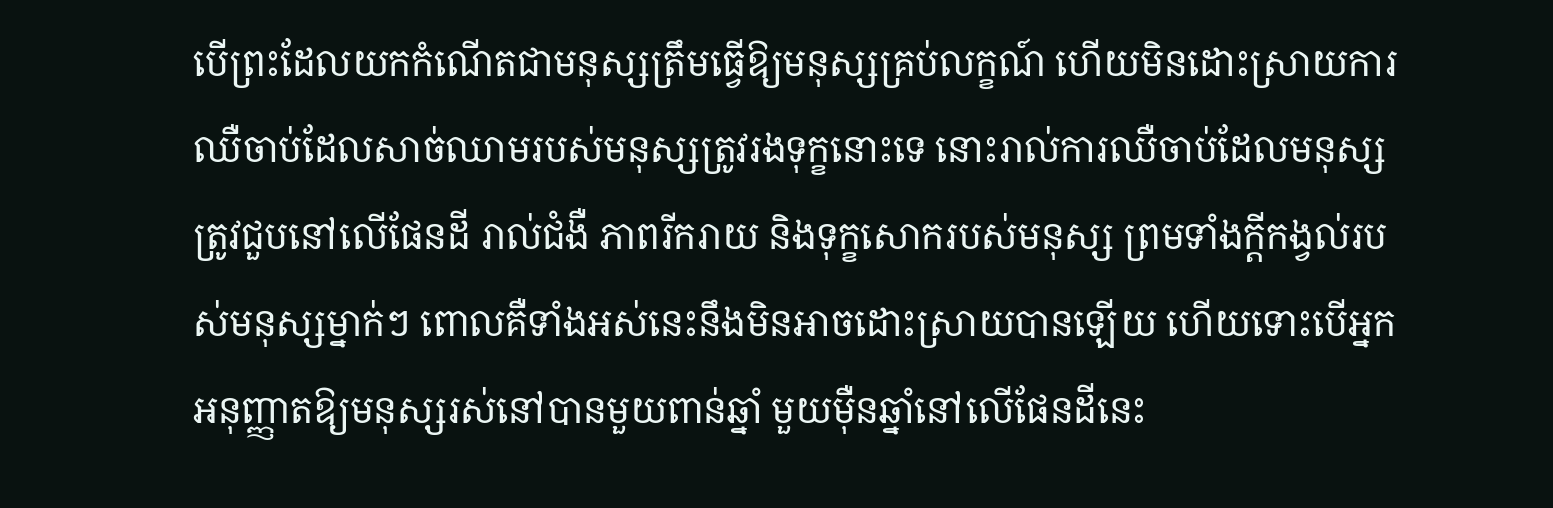បើព្រះដែលយកកំណើតជាមនុស្សត្រឹមធ្វើឱ្យមនុស្សគ្រប់លក្ខណ៍ ហើយមិនដោះស្រាយការឈឺចាប់ដែលសាច់ឈាមរបស់មនុស្សត្រូវរងទុក្ខនោះទេ នោះរាល់ការឈឺចាប់ដែលមនុស្សត្រូវជួបនៅលើផែនដី រាល់ជំងឺ ភាពរីករាយ និងទុក្ខសោករបស់មនុស្ស ព្រមទាំងក្ដីកង្វល់របស់មនុស្សម្នាក់ៗ ពោលគឺទាំងអស់នេះនឹងមិនអាចដោះស្រាយបានឡើយ ហើយទោះបើអ្នកអនុញ្ញាតឱ្យមនុស្សរស់នៅបានមួយពាន់ឆ្នាំ មួយម៉ឺនឆ្នាំនៅលើផែនដីនេះ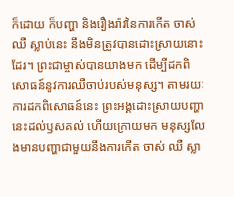ក៏ដោយ ក៏បញ្ហា និងរឿងរ៉ាវនៃការកើត ចាស់ ឈឺ ស្លាប់នេះ នឹងមិនត្រូវបានដោះស្រាយនោះដែរ។ ព្រះជាម្ចាស់បានយាងមក ដើម្បីដកពិសោធន៍នូវការឈឺចាប់របស់មនុស្ស។ តាមរយៈការដកពិសោធន៍នេះ ព្រះអង្គដោះស្រាយបញ្ហានេះដល់ឫសគល់ ហើយក្រោយមក មនុស្សលែងមានបញ្ហាជាមួយនឹងការកើត ចាស់ ឈឺ ស្លា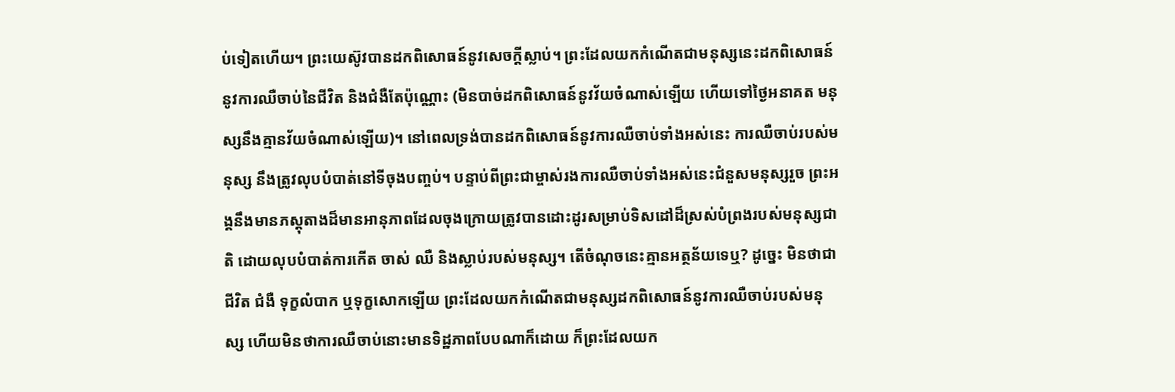ប់ទៀតហើយ។ ព្រះយេស៊ូវបានដកពិសោធន៍នូវសេចក្តីស្លាប់។ ព្រះដែលយកកំណើតជាមនុស្សនេះដកពិសោធន៍នូវការឈឺចាប់នៃជីវិត និងជំងឺតែប៉ុណ្ណោះ (មិនបាច់ដកពិសោធន៍នូវវ័យចំណាស់ឡើយ ហើយទៅថ្ងៃអនាគត មនុស្សនឹងគ្មានវ័យចំណាស់ឡើយ)។ នៅពេលទ្រង់បានដកពិសោធន៍នូវការឈឺចាប់ទាំងអស់នេះ ការឈឺចាប់របស់មនុស្ស នឹងត្រូវលុបបំបាត់នៅទីចុងបញ្ចប់។ បន្ទាប់ពីព្រះជាម្ចាស់រងការឈឺចាប់ទាំងអស់នេះជំនួសមនុស្សរួច ព្រះអង្គនឹងមានភស្តុតាងដ៏មានអានុភាពដែលចុងក្រោយត្រូវបានដោះដូរសម្រាប់ទិសដៅដ៏ស្រស់បំព្រងរបស់មនុស្សជាតិ ដោយលុបបំបាត់ការកើត ចាស់ ឈឺ និងស្លាប់របស់មនុស្ស។ តើចំណុចនេះគ្មានអត្ថន័យទេឬ? ដូច្នេះ មិនថាជាជីវិត ជំងឺ ទុក្ខលំបាក ឬទុក្ខសោកឡើយ ព្រះដែលយកកំណើតជាមនុស្សដកពិសោធន៍នូវការឈឺចាប់របស់មនុស្ស ហើយមិនថាការឈឺចាប់នោះមានទិដ្ឋភាពបែបណាក៏ដោយ ក៏ព្រះដែលយក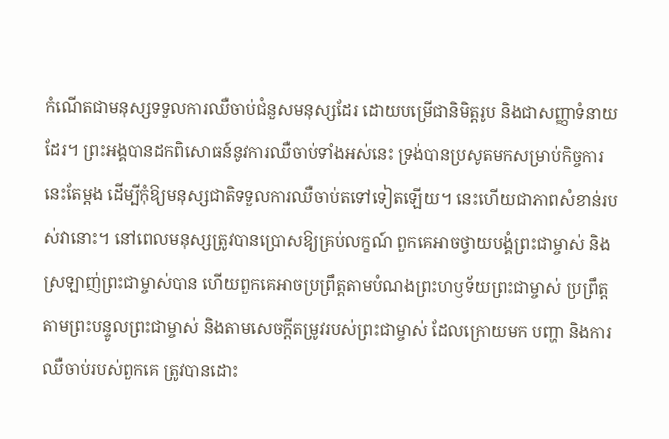កំណើតជាមនុស្សទទួលការឈឺចាប់ជំនួសមនុស្សដែរ ដោយបម្រើជានិមិត្តរូប និងជាសញ្ញាទំនាយដែរ។ ព្រះអង្គបានដកពិសោធន៍នូវការឈឺចាប់ទាំងអស់នេះ ទ្រង់បានប្រសូតមកសម្រាប់កិច្ចការនេះតែម្ដង ដើម្បីកុំឱ្យមនុស្សជាតិទទួលការឈឺចាប់តទៅទៀតឡើយ។ នេះហើយជាភាពសំខាន់របស់វានោះ។ នៅពេលមនុស្សត្រូវបានប្រោសឱ្យគ្រប់លក្ខណ៍ ពួកគេអាចថ្វាយបង្គំព្រះជាម្ចាស់ និងស្រឡាញ់ព្រះជាម្ចាស់បាន ហើយពួកគេអាចប្រព្រឹត្តតាមបំណងព្រះហឫទ័យព្រះជាម្ចាស់ ប្រព្រឹត្តតាមព្រះបន្ទូលព្រះជាម្ចាស់ និងតាមសេចក្តីតម្រូវរបស់ព្រះជាម្ចាស់ ដែលក្រោយមក បញ្ហា និងការឈឺចាប់របស់ពួកគេ ត្រូវបានដោះ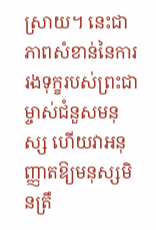ស្រាយ។ នេះជាភាពសំខាន់នៃការរងទុក្ខរបស់ព្រះជាម្ចាស់ជំនួសមនុស្ស ហើយវាអនុញ្ញាតឱ្យមនុស្សមិនត្រឹ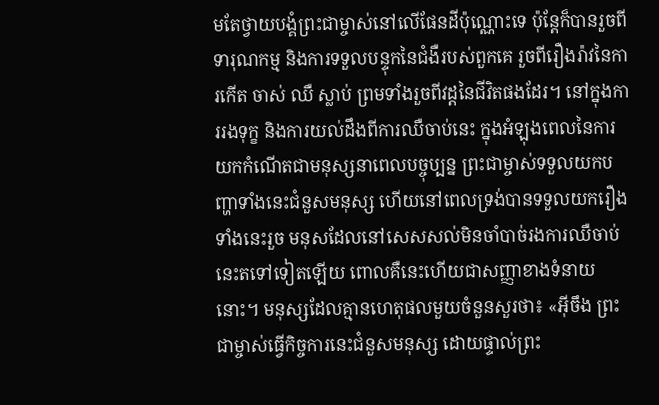មតែថ្វាយបង្គំព្រះជាម្ចាស់នៅលើផែនដីប៉ុណ្ណោះទេ ប៉ុន្តែក៏បានរួចពីទារុណកម្ម និងការទទួលបន្ទុកនៃជំងឺរបស់ពួកគេ រួចពីរឿងរ៉ាវនៃការកើត ចាស់ ឈឺ ស្លាប់ ព្រមទាំងរួចពីវដ្ដនៃជីវិតផងដែរ។ នៅក្នុងការរងទុក្ខ និងការយល់ដឹងពីការឈឺចាប់នេះ ក្នុងអំឡុងពេលនៃការយកកំណើតជាមនុស្សនាពេលបច្ចុប្បន្ន ព្រះជាម្ចាស់ទទួលយកបញ្ហាទាំងនេះជំនួសមនុស្ស ហើយនៅពេលទ្រង់បានទទួលយករឿងទាំងនេះរួច មនុសដែលនៅសេសសល់មិនចាំបាច់រងការឈឺចាប់នេះតទៅទៀតឡើយ ពោលគឺនេះហើយជាសញ្ញាខាងទំនាយនោះ។ មនុស្សដែលគ្មានហេតុផលមួយចំនួនសួរថា៖ «អ៊ីចឹង ព្រះជាម្ចាស់ធ្វើកិច្ចការនេះជំនួសមនុស្ស ដោយផ្ទាល់ព្រះ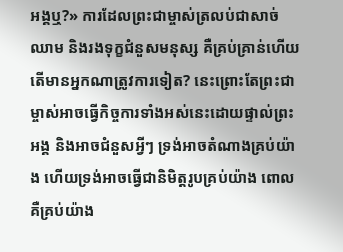អង្គឬ?» ការដែលព្រះជាម្ចាស់ត្រលប់ជាសាច់ឈាម និងរងទុក្ខជំនួសមនុស្ស គឺគ្រប់គ្រាន់ហើយ តើមានអ្នកណាត្រូវការទៀត? នេះព្រោះតែព្រះជាម្ចាស់អាចធ្វើកិច្ចការទាំងអស់នេះដោយផ្ទាល់ព្រះអង្គ និងអាចជំនួសអ្វីៗ ទ្រង់អាចតំណាងគ្រប់យ៉ាង ហើយទ្រង់អាចធ្វើជានិមិត្តរូបគ្រប់យ៉ាង ពោលគឺគ្រប់យ៉ាង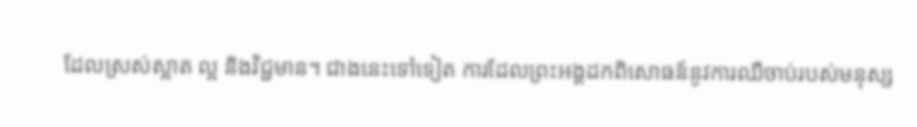ដែលស្រស់ស្អាត ល្អ និងវិជ្ជមាន។ ជាងនេះទៅទៀត ការដែលព្រះអង្គដកពិសោធន៍នូវការឈឺចាប់របស់មនុស្ស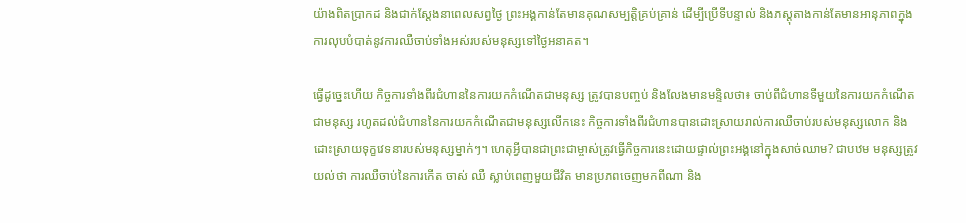យ៉ាងពិតប្រាកដ និងជាក់ស្ដែងនាពេលសព្វថ្ងៃ ព្រះអង្គកាន់តែមានគុណសម្បត្តិគ្រប់គ្រាន់ ដើម្បីប្រើទីបន្ទាល់ និងភស្តុតាងកាន់តែមានអានុភាពក្នុងការលុបបំបាត់នូវការឈឺចាប់ទាំងអស់របស់មនុស្សទៅថ្ងៃអនាគត។

ធ្វើដូច្នេះហើយ កិច្ចការទាំងពីរជំហាននៃការយកកំណើតជាមនុស្ស ត្រូវបានបញ្ចប់ និងលែងមានមន្ទិលថា៖ ចាប់ពីជំហានទីមួយនៃការយកកំណើតជាមនុស្ស រហូតដល់ជំហាននៃការយកកំណើតជាមនុស្សលើកនេះ កិច្ចការទាំងពីរជំហានបានដោះស្រាយរាល់ការឈឺចាប់របស់មនុស្សលោក និងដោះស្រាយទុក្ខវេទនារបស់មនុស្សម្នាក់ៗ។ ហេតុអ្វីបានជាព្រះជាម្ចាស់ត្រូវធ្វើកិច្ចការនេះដោយផ្ទាល់ព្រះអង្គនៅក្នុងសាច់ឈាម? ជាបឋម មនុស្សត្រូវយល់ថា ការឈឺចាប់នៃការកើត ចាស់ ឈឺ ស្លាប់ពេញមួយជីវិត មានប្រភពចេញមកពីណា និង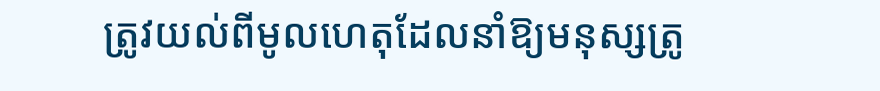ត្រូវយល់ពីមូលហេតុដែលនាំឱ្យមនុស្សត្រូ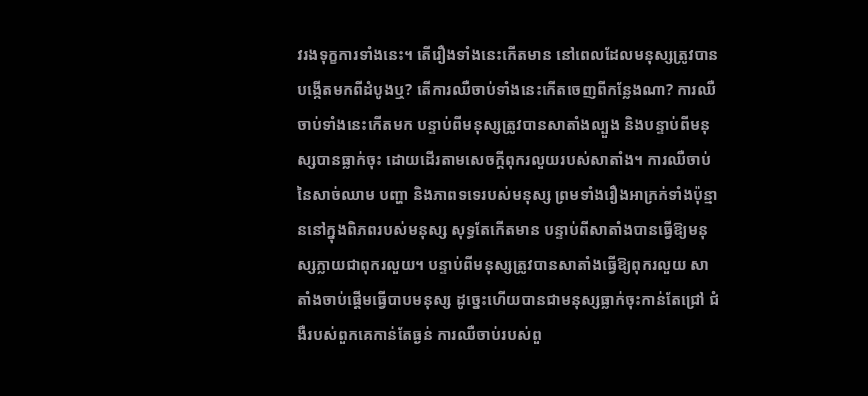វរងទុក្ខការទាំងនេះ។ តើរឿងទាំងនេះកើតមាន នៅពេលដែលមនុស្សត្រូវបានបង្កើតមកពីដំបូងឬ? តើការឈឺចាប់ទាំងនេះកើតចេញពីកន្លែងណា? ការឈឺចាប់ទាំងនេះកើតមក បន្ទាប់ពីមនុស្សត្រូវបានសាតាំងល្បួង និងបន្ទាប់ពីមនុស្សបានធ្លាក់ចុះ ដោយដើរតាមសេចក្តីពុករលួយរបស់សាតាំង។ ការឈឺចាប់នៃសាច់ឈាម បញ្ហា និងភាពទទេរបស់មនុស្ស ព្រមទាំងរឿងអាក្រក់ទាំងប៉ុន្មាននៅក្នុងពិភពរបស់មនុស្ស សុទ្ធតែកើតមាន បន្ទាប់ពីសាតាំងបានធ្វើឱ្យមនុស្សក្លាយជាពុករលួយ។ បន្ទាប់ពីមនុស្សត្រូវបានសាតាំងធ្វើឱ្យពុករលួយ សាតាំងចាប់ផ្ដើមធ្វើបាបមនុស្ស ដូច្នេះហើយបានជាមនុស្សធ្លាក់ចុះកាន់តែជ្រៅ ជំងឺរបស់ពួកគេកាន់តែធ្ងន់ ការឈឺចាប់របស់ពួ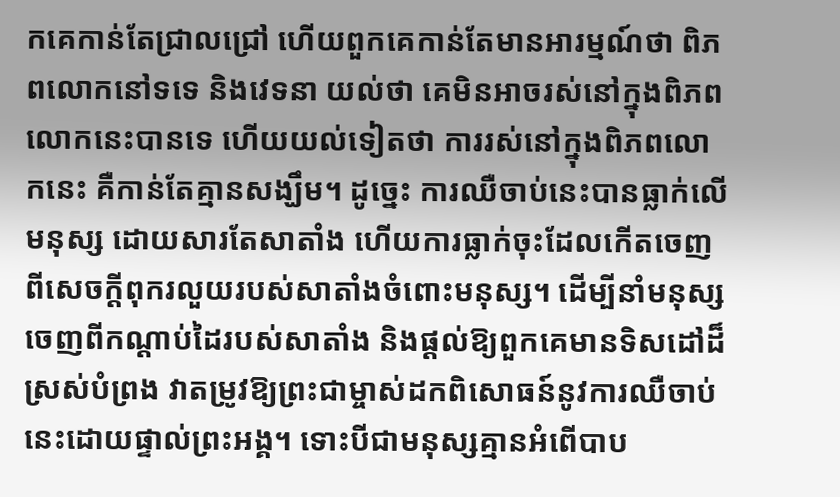កគេកាន់តែជ្រាលជ្រៅ ហើយពួកគេកាន់តែមានអារម្មណ៍ថា ពិភពលោកនៅទទេ និងវេទនា យល់ថា គេមិនអាចរស់នៅក្នុងពិភពលោកនេះបានទេ ហើយយល់ទៀតថា ការរស់នៅក្នុងពិភពលោកនេះ គឺកាន់តែគ្មានសង្ឃឹម។ ដូច្នេះ ការឈឺចាប់នេះបានធ្លាក់លើមនុស្ស ដោយសារតែសាតាំង ហើយការធ្លាក់ចុះដែលកើតចេញពីសេចក្តីពុករលួយរបស់សាតាំងចំពោះមនុស្ស។ ដើម្បីនាំមនុស្សចេញពីកណ្ដាប់ដៃរបស់សាតាំង និងផ្ដល់ឱ្យពួកគេមានទិសដៅដ៏ស្រស់បំព្រង វាតម្រូវឱ្យព្រះជាម្ចាស់ដកពិសោធន៍នូវការឈឺចាប់នេះដោយផ្ទាល់ព្រះអង្គ។ ទោះបីជាមនុស្សគ្មានអំពើបាប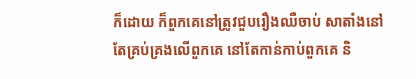ក៏ដោយ ក៏ពួកគេនៅត្រូវជួបរឿងឈឺចាប់ សាតាំងនៅតែគ្រប់គ្រងលើពួកគេ នៅតែកាន់កាប់ពួកគេ និ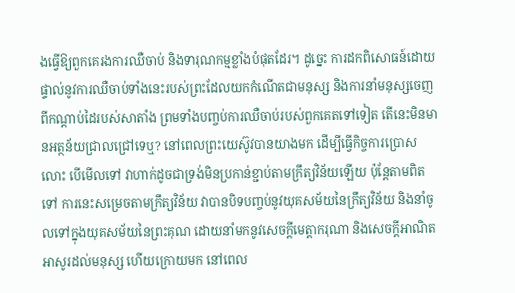ងធ្វើឱ្យពួកគេរងការឈឺចាប់ និងទារុណកម្មខ្លាំងបំផុតដែរ។ ដូច្នេះ ការដកពិសោធន៍ដោយផ្ទាល់នូវការឈឺចាប់ទាំងនេះរបស់ព្រះដែលយកកំណើតជាមនុស្ស និងការនាំមនុស្សចេញពីកណ្ដាប់ដៃរបស់សាតាំង ព្រមទាំងបញ្ចប់ការឈឺចាប់របស់ពួកគេតទៅទៀត តើនេះមិនមានអត្ថន័យជ្រាលជ្រៅទេឬ? នៅពេលព្រះយេស៊ូវបានយាងមក ដើម្បីធ្វើកិច្ចការប្រោសលោះ បើមើលទៅ វាហាក់ដូចជាទ្រង់មិនប្រកាន់ខ្ជាប់តាមក្រឹត្យវិន័យឡើយ ប៉ុន្តែតាមពិតទៅ ការនេះសម្រេចតាមក្រឹត្យវិន័យ វាបានបិទបញ្ចប់នូវយុគសម័យនៃក្រឹត្យវិន័យ និងនាំចូលទៅក្នុងយុគសម័យនៃព្រះគុណ ដោយនាំមកនូវសេចក្តីមេត្តាករុណា និងសេចក្ដីអាណិតអាសូរដល់មនុស្ស ហើយក្រោយមក នៅពេល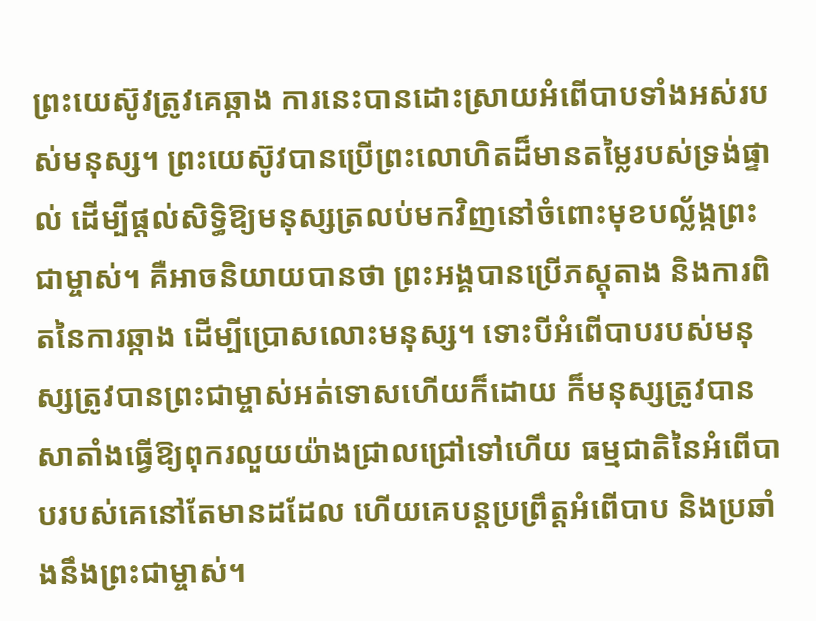ព្រះយេស៊ូវត្រូវគេឆ្កាង ការនេះបានដោះស្រាយអំពើបាបទាំងអស់របស់មនុស្ស។ ព្រះយេស៊ូវបានប្រើព្រះលោហិតដ៏មានតម្លៃរបស់ទ្រង់ផ្ទាល់ ដើម្បីផ្តល់សិទ្ធិឱ្យមនុស្សត្រលប់មកវិញនៅចំពោះមុខបល្ល័ង្កព្រះជាម្ចាស់។ គឺអាចនិយាយបានថា ព្រះអង្គបានប្រើភស្តុតាង និងការពិតនៃការឆ្កាង ដើម្បីប្រោសលោះមនុស្ស។ ទោះបីអំពើបាបរបស់មនុស្សត្រូវបានព្រះជាម្ចាស់អត់ទោសហើយក៏ដោយ ក៏មនុស្សត្រូវបានសាតាំងធ្វើឱ្យពុករលួយយ៉ាងជ្រាលជ្រៅទៅហើយ ធម្មជាតិនៃអំពើបាបរបស់គេនៅតែមានដដែល ហើយគេបន្តប្រព្រឹត្តអំពើបាប និងប្រឆាំងនឹងព្រះជាម្ចាស់។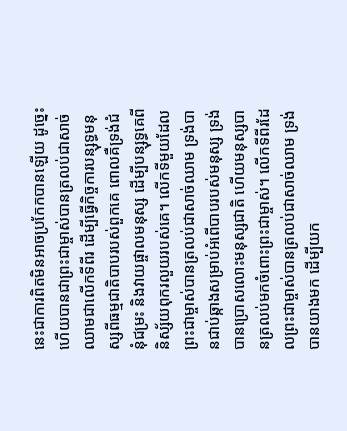នេះជាការពិតមិនអាចប្រកែកបានឡើយ ដូច្នេះហើយបានជាព្រះជាម្ចាស់បានត្រលប់ជាសាច់ឈាមជាលើកទីពីរ ដើម្បីធ្វើកិច្ចការបន្សុទ្ធមនុស្សពីធម្មជាតិបាបរបស់ពួកគេ ពោលគឺទ្រង់ជំនុំជម្រះ និងវាយផ្ចាលមនុស្ស ដើម្បីបន្សុទ្ធគេពីនិស្ស័យពុករលួយរបស់គេ។ លើកទីមួយដែលព្រះជាម្ចាស់បានត្រលប់ជាសាច់ឈាម ទ្រង់បានជាប់ឆ្កាងសម្រាប់អំពើបាបរបស់មនុស្ស ទ្រង់បានប្រោសលោះមនុស្សជាតិ ហើយមនុស្សបានត្រលប់មកចំពោះព្រះជាម្ចាស់។ លើកទីពីរដែលព្រះជាម្ចាស់បានត្រលប់ជាសាច់ឈាម ទ្រង់បានយាងមក ដើម្បីយក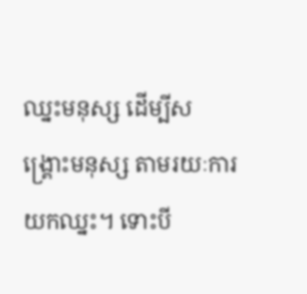ឈ្នះមនុស្ស ដើម្បីសង្រ្គោះមនុស្ស តាមរយៈការយកឈ្នះ។ ទោះបី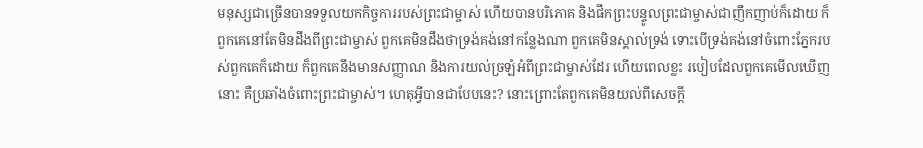មនុស្សជាច្រើនបានទទួលយកកិច្ចការរបស់ព្រះជាម្ចាស់ ហើយបានបរិភោគ និងផឹកព្រះបន្ទូលព្រះជាម្ចាស់ជាញឹកញាប់ក៏ដោយ ក៏ពួកគេនៅតែមិនដឹងពីព្រះជាម្ចាស់ ពួកគេមិនដឹងថាទ្រង់គង់នៅកន្លែងណា ពួកគេមិនស្គាល់ទ្រង់ ទោះបើទ្រង់គង់នៅចំពោះភ្នែករបស់ពួកគេក៏ដោយ ក៏ពួកគេនឹងមានសញ្ញាណ និងការយល់ច្រឡំអំពីព្រះជាម្ចាស់ដែរ ហើយពេលខ្លះ របៀបដែលពួកគេមើលឃើញនោះ គឺប្រឆាំងចំពោះព្រះជាម្ចាស់។ ហេតុអ្វីបានជាបែបនេះ? នោះព្រោះតែពួកគេមិនយល់ពីសេចក្តី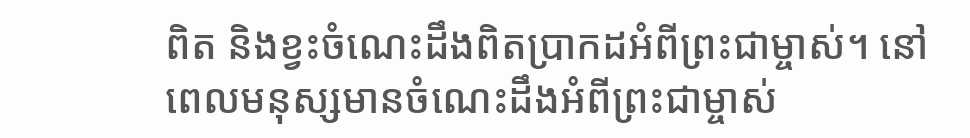ពិត និងខ្វះចំណេះដឹងពិតប្រាកដអំពីព្រះជាម្ចាស់។ នៅពេលមនុស្សមានចំណេះដឹងអំពីព្រះជាម្ចាស់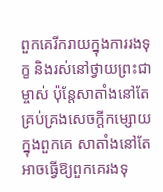ពួកគេរីករាយក្នុងការរងទុក្ខ និងរស់នៅថ្វាយព្រះជាម្ចាស់ ប៉ុន្តែសាតាំងនៅតែគ្រប់គ្រងសេចក្តីកម្សោយក្នុងពួកគេ សាតាំងនៅតែអាចធ្វើឱ្យពួកគេរងទុ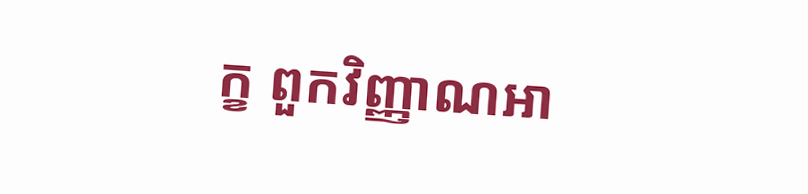ក្ខ ពួកវិញ្ញាណអា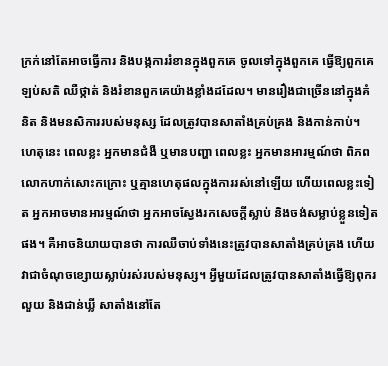ក្រក់នៅតែអាចធ្វើការ និងបង្កការរំខានក្នុងពួកគេ ចូលទៅក្នុងពួកគេ ធ្វើឱ្យពួកគេឡប់សតិ ឈឺថ្កាត់ និងរំខានពួកគេយ៉ាងខ្លាំងដដែល។ មានរឿងជាច្រើននៅក្នុងគំនិត និងមនសិការរបស់មនុស្ស ដែលត្រូវបានសាតាំងគ្រប់គ្រង និងកាន់កាប់។ ហេតុនេះ ពេលខ្លះ អ្នកមានជំងឺ ឬមានបញ្ហា ពេលខ្លះ អ្នកមានអារម្មណ៍ថា ពិភពលោកហាក់សោះកក្រោះ ឬគ្មានហេតុផលក្នុងការរស់នៅឡើយ ហើយពេលខ្លះទៀត អ្នកអាចមានអារម្មណ៍ថា អ្នកអាចស្វែងរកសេចក្តីស្លាប់ និងចង់សម្លាប់ខ្លួនទៀតផង។ គឺអាចនិយាយបានថា ការឈឺចាប់ទាំងនេះត្រូវបានសាតាំងគ្រប់គ្រង ហើយវាជាចំណុចខ្សោយស្លាប់រស់របស់មនុស្ស។ អ្វីមួយដែលត្រូវបានសាតាំងធ្វើឱ្យពុករលួយ និងជាន់ឃ្លី សាតាំងនៅតែ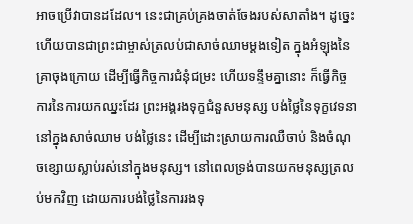អាចប្រើវាបានដដែល។ នេះជាគ្រប់គ្រងចាត់ចែងរបស់សាតាំង។ ដូច្នេះហើយបានជាព្រះជាម្ចាស់ត្រលប់ជាសាច់ឈាមម្ដងទៀត ក្នុងអំឡុងនៃគ្រាចុងក្រោយ ដើម្បីធ្វើកិច្ចការជំនុំជម្រះ ហើយទន្ទឹមគ្នានោះ ក៏ធ្វើកិច្ចការនៃការយកឈ្នះដែរ ព្រះអង្គរងទុក្ខជំនួសមនុស្ស បង់ថ្លៃនៃទុក្ខវេទនានៅក្នុងសាច់ឈាម បង់ថ្លៃនេះ ដើម្បីដោះស្រាយការឈឺចាប់ និងចំណុចខ្សោយស្លាប់រស់នៅក្នុងមនុស្ស។ នៅពេលទ្រង់បានយកមនុស្សត្រលប់មកវិញ ដោយការបង់ថ្លៃនៃការរងទុ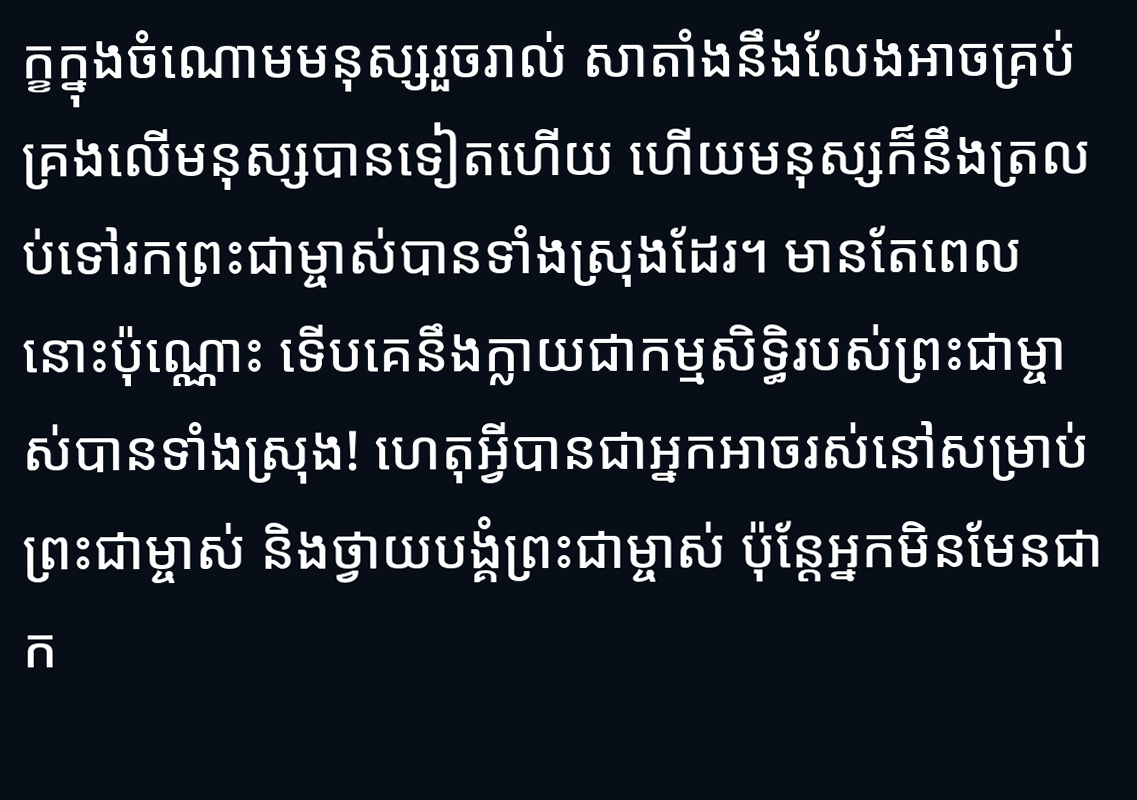ក្ខក្នុងចំណោមមនុស្សរួចរាល់ សាតាំងនឹងលែងអាចគ្រប់គ្រងលើមនុស្សបានទៀតហើយ ហើយមនុស្សក៏នឹងត្រលប់ទៅរកព្រះជាម្ចាស់បានទាំងស្រុងដែរ។ មានតែពេលនោះប៉ុណ្ណោះ ទើបគេនឹងក្លាយជាកម្មសិទ្ធិរបស់ព្រះជាម្ចាស់បានទាំងស្រុង! ហេតុអ្វីបានជាអ្នកអាចរស់នៅសម្រាប់ព្រះជាម្ចាស់ និងថ្វាយបង្គំព្រះជាម្ចាស់ ប៉ុន្តែអ្នកមិនមែនជាក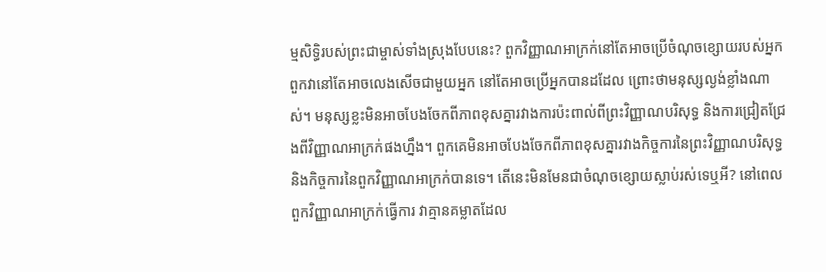ម្មសិទ្ធិរបស់ព្រះជាម្ចាស់ទាំងស្រុងបែបនេះ? ពួកវិញ្ញាណអាក្រក់នៅតែអាចប្រើចំណុចខ្សោយរបស់អ្នក ពួកវានៅតែអាចលេងសើចជាមួយអ្នក នៅតែអាចប្រើអ្នកបានដដែល ព្រោះថាមនុស្សល្ងង់ខ្លាំងណាស់។ មនុស្សខ្លះមិនអាចបែងចែកពីភាពខុសគ្នារវាងការប៉ះពាល់ពីព្រះវិញ្ញាណបរិសុទ្ធ និងការជ្រៀតជ្រែងពីវិញ្ញាណអាក្រក់ផងហ្នឹង។ ពួកគេមិនអាចបែងចែកពីភាពខុសគ្នារវាងកិច្ចការនៃព្រះវិញ្ញាណបរិសុទ្ធ និងកិច្ចការនៃពួកវិញ្ញាណអាក្រក់បានទេ។ តើនេះមិនមែនជាចំណុចខ្សោយស្លាប់រស់ទេឬអី? នៅពេលពួកវិញ្ញាណអាក្រក់ធ្វើការ វាគ្មានគម្លាតដែល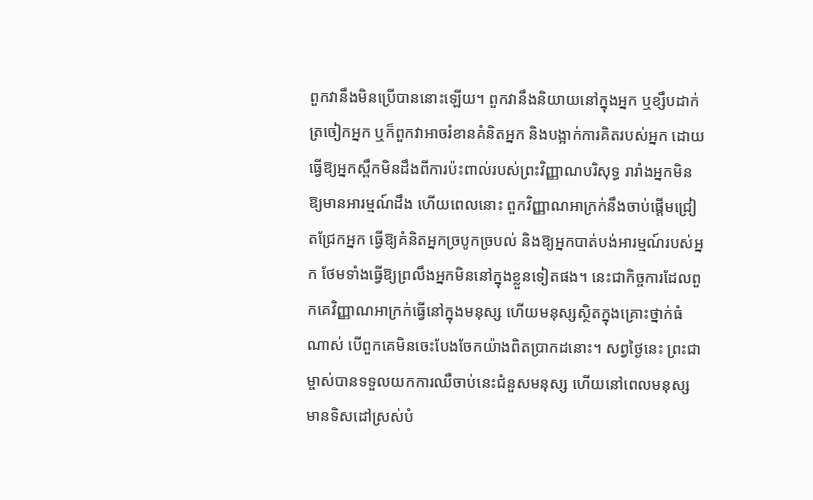ពួកវានឹងមិនប្រើបាននោះឡើយ។ ពួកវានឹងនិយាយនៅក្នុងអ្នក ឬខ្សឹបដាក់ត្រចៀកអ្នក ឬក៏ពួកវាអាចរំខានគំនិតអ្នក និងបង្អាក់ការគិតរបស់អ្នក ដោយធ្វើឱ្យអ្នកស្ពឹកមិនដឹងពីការប៉ះពាល់របស់ព្រះវិញ្ញាណបរិសុទ្ធ រារាំងអ្នកមិនឱ្យមានអារម្មណ៍ដឹង ហើយពេលនោះ ពួកវិញ្ញាណអាក្រក់នឹងចាប់ផ្ដើមជ្រៀតជ្រែកអ្នក ធ្វើឱ្យគំនិតអ្នកច្របូកច្របល់ និងឱ្យអ្នកបាត់បង់អារម្មណ៍របស់អ្នក ថែមទាំងធ្វើឱ្យព្រលឹងអ្នកមិននៅក្នុងខ្លួនទៀតផង។ នេះជាកិច្ចការដែលពួកគេវិញ្ញាណអាក្រក់ធ្វើនៅក្នុងមនុស្ស ហើយមនុស្សស្ថិតក្នុងគ្រោះថ្នាក់ធំណាស់ បើពួកគេមិនចេះបែងចែកយ៉ាងពិតប្រាកដនោះ។ សព្វថ្ងៃនេះ ព្រះជាម្ចាស់បានទទួលយកការឈឺចាប់នេះជំនួសមនុស្ស ហើយនៅពេលមនុស្សមានទិសដៅស្រស់បំ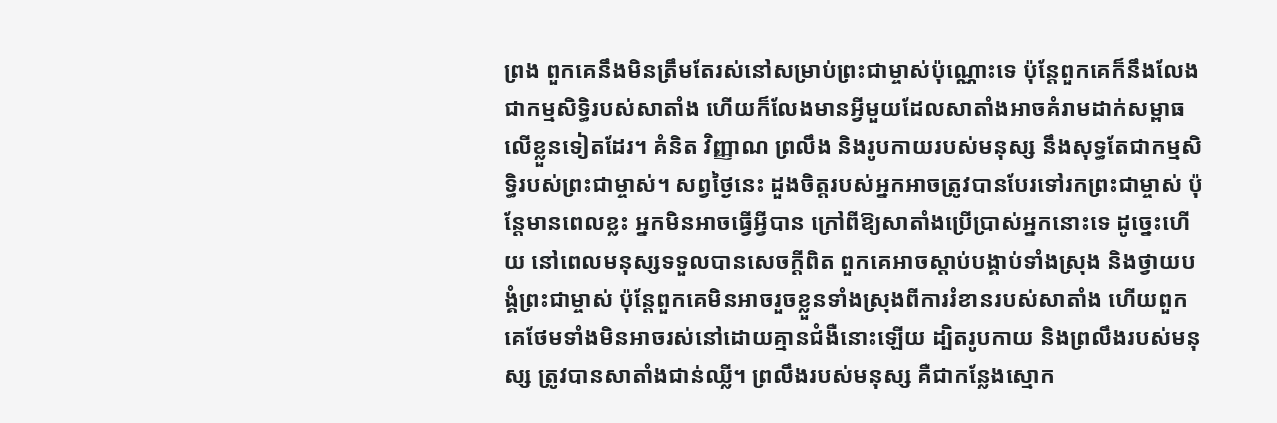ព្រង ពួកគេនឹងមិនត្រឹមតែរស់នៅសម្រាប់ព្រះជាម្ចាស់ប៉ុណ្ណោះទេ ប៉ុន្តែពួកគេក៏នឹងលែងជាកម្មសិទ្ធិរបស់សាតាំង ហើយក៏លែងមានអ្វីមួយដែលសាតាំងអាចគំរាមដាក់សម្ពាធលើខ្លួនទៀតដែរ។ គំនិត វិញ្ញាណ ព្រលឹង និងរូបកាយរបស់មនុស្ស នឹងសុទ្ធតែជាកម្មសិទ្ធិរបស់ព្រះជាម្ចាស់។ សព្វថ្ងៃនេះ ដួងចិត្តរបស់អ្នកអាចត្រូវបានបែរទៅរកព្រះជាម្ចាស់ ប៉ុន្តែមានពេលខ្លះ អ្នកមិនអាចធ្វើអ្វីបាន ក្រៅពីឱ្យសាតាំងប្រើប្រាស់អ្នកនោះទេ ដូច្នេះហើយ នៅពេលមនុស្សទទួលបានសេចក្តីពិត ពួកគេអាចស្ដាប់បង្គាប់ទាំងស្រុង និងថ្វាយបង្គំព្រះជាម្ចាស់ ប៉ុន្តែពួកគេមិនអាចរួចខ្លួនទាំងស្រុងពីការរំខានរបស់សាតាំង ហើយពួកគេថែមទាំងមិនអាចរស់នៅដោយគ្មានជំងឺនោះឡើយ ដ្បិតរូបកាយ និងព្រលឹងរបស់មនុស្ស ត្រូវបានសាតាំងជាន់ឈ្លី។ ព្រលឹងរបស់មនុស្ស គឺជាកន្លែងស្មោក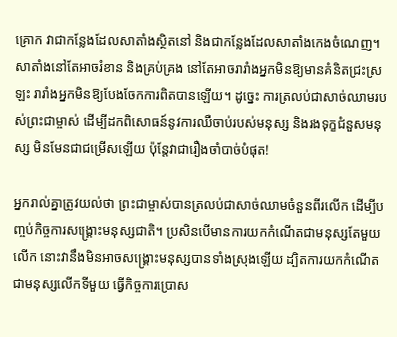គ្រោក វាជាកន្លែងដែលសាតាំងស្ថិតនៅ និងជាកន្លែងដែលសាតាំងកេងចំណេញ។ សាតាំងនៅតែអាចរំខាន និងគ្រប់គ្រង នៅតែអាចរារាំងអ្នកមិនឱ្យមានគំនិតជ្រះស្រឡះ រារាំងអ្នកមិនឱ្យបែងចែកការពិតបានឡើយ។ ដូច្នេះ ការត្រលប់ជាសាច់ឈាមរបស់ព្រះជាម្ចាស់ ដើម្បីដកពិសោធន៍នូវការឈឺចាប់របស់មនុស្ស និងរងទុក្ខជំនួសមនុស្ស មិនមែនជាជម្រើសឡើយ ប៉ុន្តែវាជារឿងចាំបាច់បំផុត!

អ្នករាល់គ្នាត្រូវយល់ថា ព្រះជាម្ចាស់បានត្រលប់ជាសាច់ឈាមចំនួនពីរលើក ដើម្បីបញ្ចប់កិច្ចការសង្រ្គោះមនុស្សជាតិ។ ប្រសិនបើមានការយកកំណើតជាមនុស្សតែមួយលើក នោះវានឹងមិនអាចសង្រ្គោះមនុស្សបានទាំងស្រុងឡើយ ដ្បិតការយកកំណើតជាមនុស្សលើកទីមួយ ធ្វើកិច្ចការប្រោស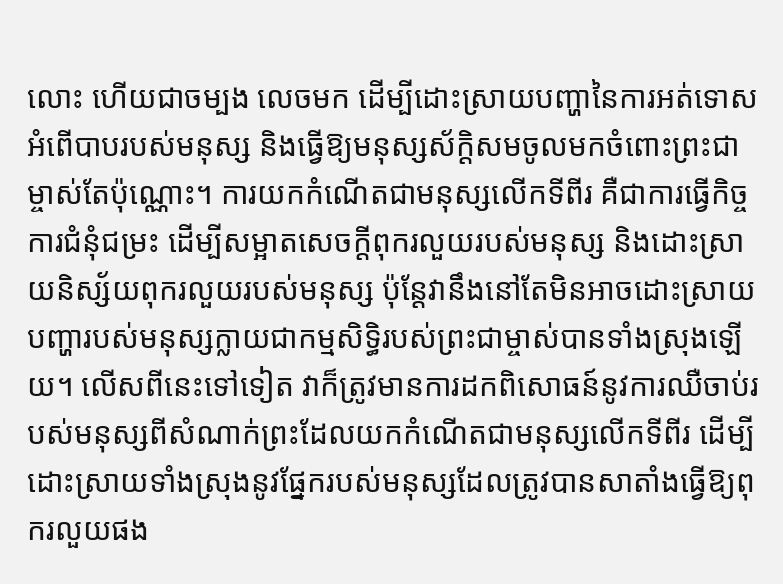លោះ ហើយជាចម្បង លេចមក ដើម្បីដោះស្រាយបញ្ហានៃការអត់ទោសអំពើបាបរបស់មនុស្ស និងធ្វើឱ្យមនុស្សស័ក្ដិសមចូលមកចំពោះព្រះជាម្ចាស់តែប៉ុណ្ណោះ។ ការយកកំណើតជាមនុស្សលើកទីពីរ គឺជាការធ្វើកិច្ចការជំនុំជម្រះ ដើម្បីសម្អាតសេចក្តីពុករលួយរបស់មនុស្ស និងដោះស្រាយនិស្ស័យពុករលួយរបស់មនុស្ស ប៉ុន្តែវានឹងនៅតែមិនអាចដោះស្រាយបញ្ហារបស់មនុស្សក្លាយជាកម្មសិទ្ធិរបស់ព្រះជាម្ចាស់បានទាំងស្រុងឡើយ។ លើសពីនេះទៅទៀត វាក៏ត្រូវមានការដកពិសោធន៍នូវការឈឺចាប់របស់មនុស្សពីសំណាក់ព្រះដែលយកកំណើតជាមនុស្សលើកទីពីរ ដើម្បីដោះស្រាយទាំងស្រុងនូវផ្នែករបស់មនុស្សដែលត្រូវបានសាតាំងធ្វើឱ្យពុករលួយផង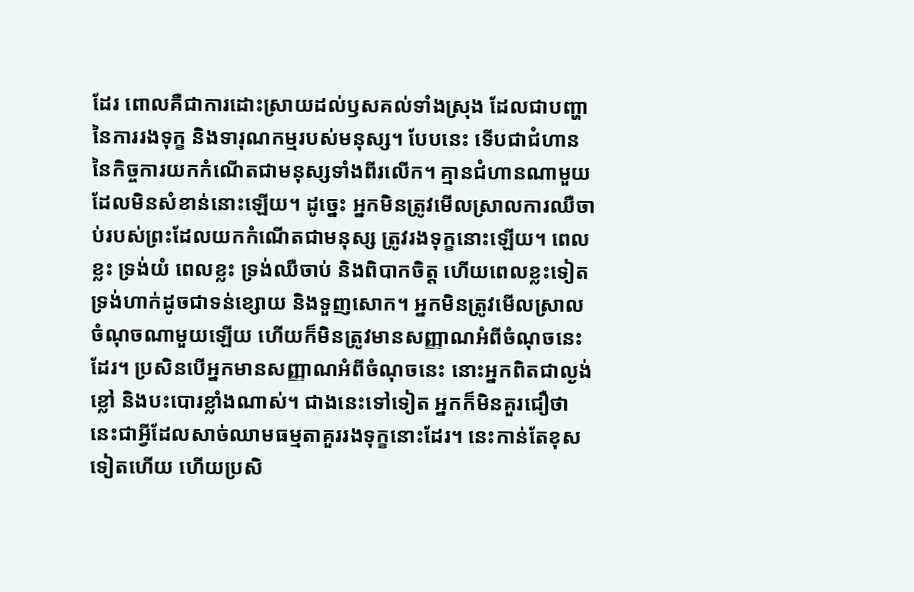ដែរ ពោលគឺជាការដោះស្រាយដល់ឫសគល់ទាំងស្រុង ដែលជាបញ្ហានៃការរងទុក្ខ និងទារុណកម្មរបស់មនុស្ស។ បែបនេះ ទើបជាជំហាននៃកិច្ចការយកកំណើតជាមនុស្សទាំងពីរលើក។ គ្មានជំហានណាមួយដែលមិនសំខាន់នោះឡើយ។ ដូច្នេះ អ្នកមិនត្រូវមើលស្រាលការឈឺចាប់របស់ព្រះដែលយកកំណើតជាមនុស្ស ត្រូវរងទុក្ខនោះឡើយ។ ពេលខ្លះ ទ្រង់យំ ពេលខ្លះ ទ្រង់ឈឺចាប់ និងពិបាកចិត្ត ហើយពេលខ្លះទៀត ទ្រង់ហាក់ដូចជាទន់ខ្សោយ និងទួញសោក។ អ្នកមិនត្រូវមើលស្រាលចំណុចណាមួយឡើយ ហើយក៏មិនត្រូវមានសញ្ញាណអំពីចំណុចនេះដែរ។ ប្រសិនបើអ្នកមានសញ្ញាណអំពីចំណុចនេះ នោះអ្នកពិតជាល្ងង់ខ្លៅ និងបះបោរខ្លាំងណាស់។ ជាងនេះទៅទៀត អ្នកក៏មិនគួរជឿថា នេះជាអ្វីដែលសាច់ឈាមធម្មតាគួររងទុក្ខនោះដែរ។ នេះកាន់តែខុសទៀតហើយ ហើយប្រសិ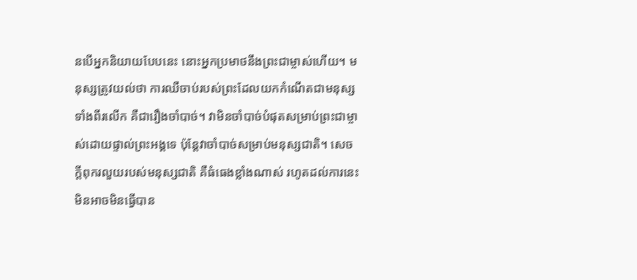នបើអ្នកនិយាយបែបនេះ នោះអ្នកប្រមាថនឹងព្រះជាម្ចាស់ហើយ។ មនុស្សត្រូវយល់ថា ការឈឺចាប់របស់ព្រះដែលយកកំណើតជាមនុស្សទាំងពីរលើក គឺជារឿងចាំបាច់។ វាមិនចាំបាច់បំផុតសម្រាប់ព្រះជាម្ចាស់ដោយផ្ទាល់ព្រះអង្គទេ ប៉ុន្តែវាចាំបាច់សម្រាប់មនុស្សជាតិ។ សេចក្តីពុករលួយរបស់មនុស្សជាតិ គឺធំធេងខ្លាំងណាស់ រហូតដល់ការនេះមិនអាចមិនធ្វើបាន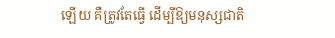ឡើយ គឺត្រូវតែធ្វើ ដើម្បីឱ្យមនុស្សជាតិ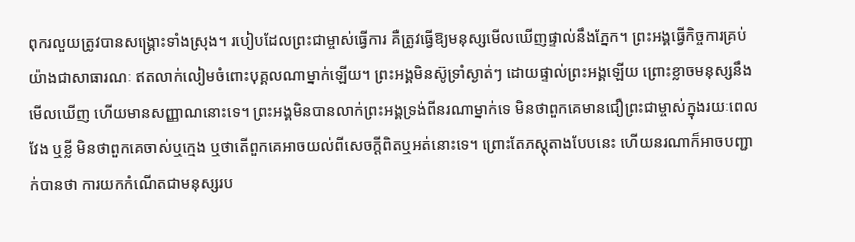ពុករលួយត្រូវបានសង្រ្គោះទាំងស្រុង។ របៀបដែលព្រះជាម្ចាស់ធ្វើការ គឺត្រូវធ្វើឱ្យមនុស្សមើលឃើញផ្ទាល់នឹងភ្នែក។ ព្រះអង្គធ្វើកិច្ចការគ្រប់យ៉ាងជាសាធារណៈ ឥតលាក់លៀមចំពោះបុគ្គលណាម្នាក់ឡើយ។ ព្រះអង្គមិនស៊ូទ្រាំស្ងាត់ៗ ដោយផ្ទាល់ព្រះអង្គឡើយ ព្រោះខ្លាចមនុស្សនឹងមើលឃើញ ហើយមានសញ្ញាណនោះទេ។ ព្រះអង្គមិនបានលាក់ព្រះអង្គទ្រង់ពីនរណាម្នាក់ទេ មិនថាពួកគេមានជឿព្រះជាម្ចាស់ក្នុងរយៈពេលវែង ឬខ្លី មិនថាពួកគេចាស់ឬក្មេង ឬថាតើពួកគេអាចយល់ពីសេចក្ដីពិតឬអត់នោះទេ។ ព្រោះតែភស្តុតាងបែបនេះ ហើយនរណាក៏អាចបញ្ជាក់បានថា ការយកកំណើតជាមនុស្សរប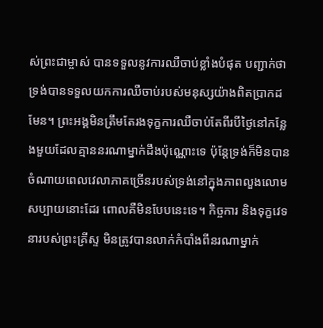ស់ព្រះជាម្ចាស់ បានទទួលនូវការឈឺចាប់ខ្លាំងបំផុត បញ្ជាក់ថា ទ្រង់បានទទួលយកការឈឺចាប់របស់មនុស្សយ៉ាងពិតប្រាកដមែន។ ព្រះអង្គមិនត្រឹមតែរងទុក្ខការឈឺចាប់តែពីរបីថ្ងៃនៅកន្លែងមួយដែលគ្មាននរណាម្នាក់ដឹងប៉ុណ្ណោះទេ ប៉ុន្តែទ្រង់ក៏មិនបានចំណាយពេលវេលាភាគច្រើនរបស់ទ្រង់នៅក្នុងភាពលួងលោមសប្បាយនោះដែរ ពោលគឺមិនបែបនេះទេ។ កិច្ចការ និងទុក្ខវេទនារបស់ព្រះគ្រីស្ទ មិនត្រូវបានលាក់កំបាំងពីនរណាម្នាក់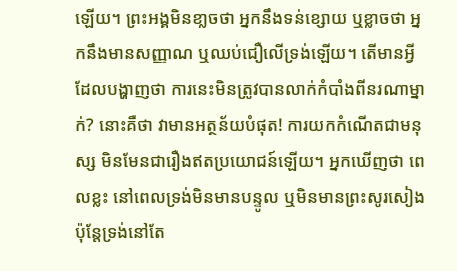ឡើយ។ ព្រះអង្គមិនខា្លចថា អ្នកនឹងទន់ខ្សោយ ឬខ្លាចថា អ្នកនឹងមានសញ្ញាណ ឬឈប់ជឿលើទ្រង់ឡើយ។ តើមានអ្វីដែលបង្ហាញថា ការនេះមិនត្រូវបានលាក់កំបាំងពីនរណាម្នាក់? នោះគឺថា វាមានអត្ថន័យបំផុត! ការយកកំណើតជាមនុស្ស មិនមែនជារឿងឥតប្រយោជន៍ឡើយ។ អ្នកឃើញថា ពេលខ្លះ នៅពេលទ្រង់មិនមានបន្ទូល ឬមិនមានព្រះសូរសៀង ប៉ុន្តែទ្រង់នៅតែ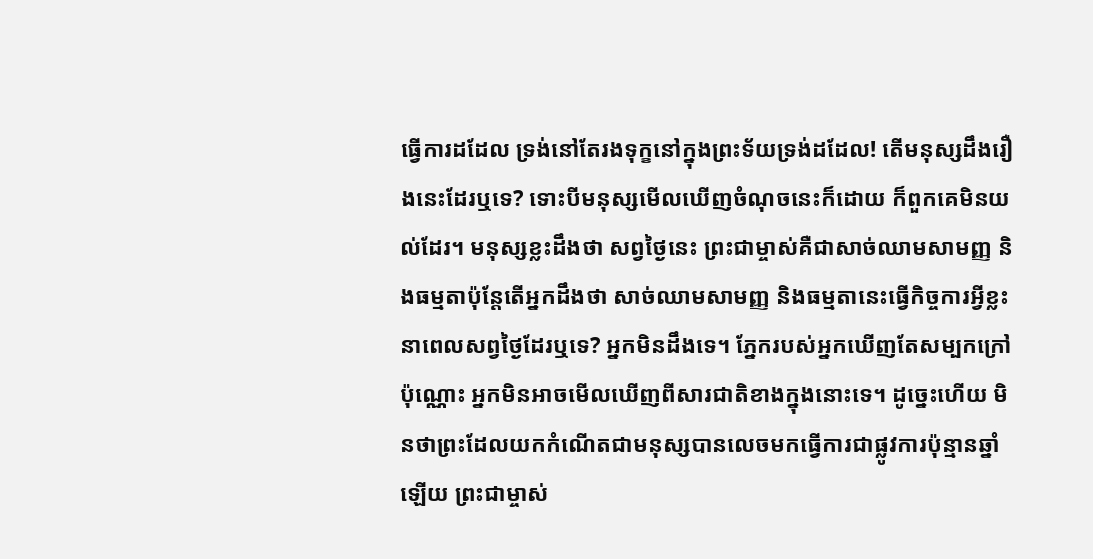ធ្វើការដដែល ទ្រង់នៅតែរងទុក្ខនៅក្នុងព្រះទ័យទ្រង់ដដែល! តើមនុស្សដឹងរឿងនេះដែរឬទេ? ទោះបីមនុស្សមើលឃើញចំណុចនេះក៏ដោយ ក៏ពួកគេមិនយល់ដែរ។ មនុស្សខ្លះដឹងថា សព្វថ្ងៃនេះ ព្រះជាម្ចាស់គឺជាសាច់ឈាមសាមញ្ញ និងធម្មតាប៉ុន្តែតើអ្នកដឹងថា សាច់ឈាមសាមញ្ញ និងធម្មតានេះធ្វើកិច្ចការអ្វីខ្លះនាពេលសព្វថ្ងៃដែរឬទេ? អ្នកមិនដឹងទេ។ ភ្នែករបស់អ្នកឃើញតែសម្បកក្រៅប៉ុណ្ណោះ អ្នកមិនអាចមើលឃើញពីសារជាតិខាងក្នុងនោះទេ។ ដូច្នេះហើយ មិនថាព្រះដែលយកកំណើតជាមនុស្សបានលេចមកធ្វើការជាផ្លូវការប៉ុន្មានឆ្នាំឡើយ ព្រះជាម្ចាស់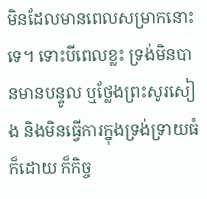មិនដែលមានពេលសម្រាកនោះទេ។ ទោះបីពេលខ្លះ ទ្រង់មិនបានមានបន្ទូល ឬថ្លែងព្រះសូរសៀង និងមិនធ្វើការក្នុងទ្រង់ទ្រាយធំក៏ដោយ ក៏កិច្ច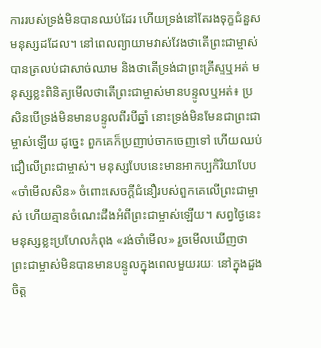ការរបស់ទ្រង់មិនបានឈប់ដែរ ហើយទ្រង់នៅតែរងទុក្ខជំនួសមនុស្សដដែល។ នៅពេលព្យាយាមវាស់វែងថាតើព្រះជាម្ចាស់បានត្រលប់ជាសាច់ឈាម និងថាតើទ្រង់ជាព្រះគ្រីស្ទឬអត់ មនុស្សខ្លះពិនិត្យមើលថាតើព្រះជាម្ចាស់មានបន្ទូលឬអត់៖ ប្រសិនបើទ្រង់មិនមានបន្ទូលពីរបីឆ្នាំ នោះទ្រង់មិនមែនជាព្រះជាម្ចាស់ឡើយ ដូច្នេះ ពួកគេក៏ប្រញាប់ចាកចេញទៅ ហើយឈប់ជឿលើព្រះជាម្ចាស់។ មនុស្សបែបនេះមានអាកប្បកិរិយាបែប «ចាំមើលសិន» ចំពោះសេចក្តីជំនឿរបស់ពួកគេលើព្រះជាម្ចាស់ ហើយគ្មានចំណេះដឹងអំពីព្រះជាម្ចាស់ឡើយ។ សព្វថ្ងៃនេះ មនុស្សខ្លះប្រហែលកំពុង «រង់ចាំមើល» រួចមើលឃើញថា ព្រះជាម្ចាស់មិនបានមានបន្ទូលក្នុងពេលមួយរយៈ នៅក្នុងដួងចិត្ត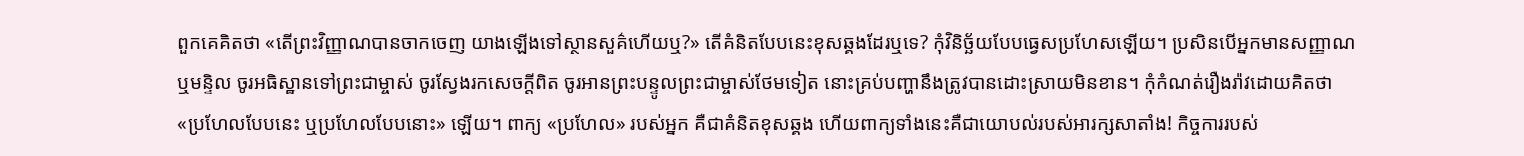ពួកគេគិតថា «តើព្រះវិញ្ញាណបានចាកចេញ យាងឡើងទៅស្ថានសួគ៌ហើយឬ?» តើគំនិតបែបនេះខុសឆ្គងដែរឬទេ? កុំវិនិច្ឆ័យបែបធ្វេសប្រហែសឡើយ។ ប្រសិនបើអ្នកមានសញ្ញាណ ឬមន្ទិល ចូរអធិស្ឋានទៅព្រះជាម្ចាស់ ចូរស្វែងរកសេចក្ដីពិត ចូរអានព្រះបន្ទូលព្រះជាម្ចាស់ថែមទៀត នោះគ្រប់បញ្ហានឹងត្រូវបានដោះស្រាយមិនខាន។ កុំកំណត់រឿងរ៉ាវដោយគិតថា «ប្រហែលបែបនេះ ឬប្រហែលបែបនោះ» ឡើយ។ ពាក្យ «ប្រហែល» របស់អ្នក គឺជាគំនិតខុសឆ្គង ហើយពាក្យទាំងនេះគឺជាយោបល់របស់អារក្សសាតាំង! កិច្ចការរបស់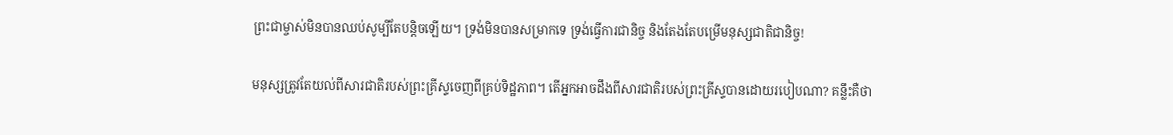ព្រះជាម្ចាស់មិនបានឈប់សូម្បីតែបន្តិចឡើយ។ ទ្រង់មិនបានសម្រាកទេ ទ្រង់ធ្វើការជានិច្ច និងតែងតែបម្រើមនុស្សជាតិជានិច្ច!

មនុស្សត្រូវតែយល់ពីសារជាតិរបស់ព្រះគ្រីស្ទចេញពីគ្រប់ទិដ្ឋភាព។ តើអ្នកអាចដឹងពីសារជាតិរបស់ព្រះគ្រីស្ទបានដោយរបៀបណា? គន្លឹះគឺថា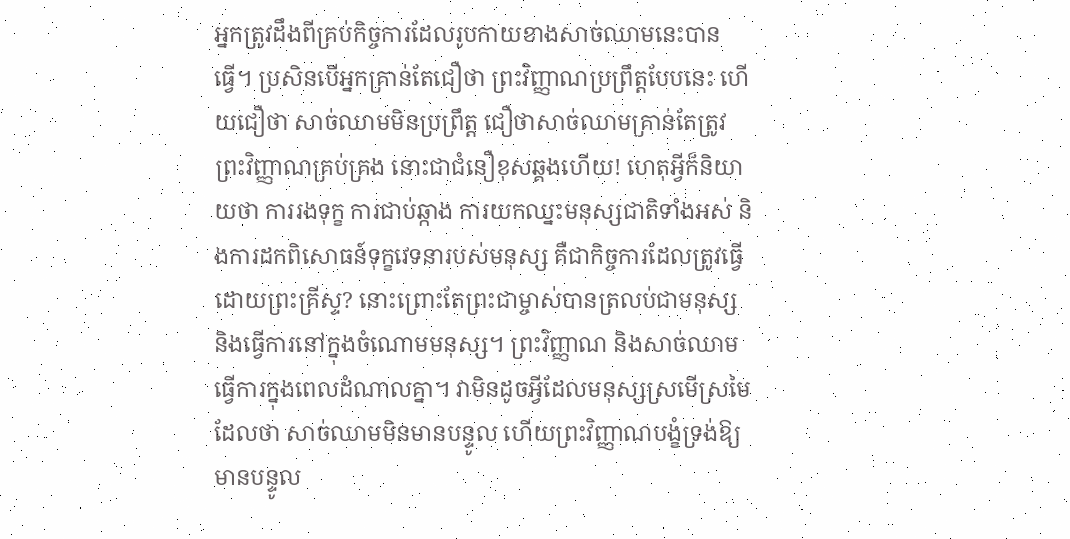អ្នកត្រូវដឹងពីគ្រប់កិច្ចការដែលរូបកាយខាងសាច់ឈាមនេះបានធ្វើ។ ប្រសិនបើអ្នកគ្រាន់តែជឿថា ព្រះវិញ្ញាណប្រព្រឹត្តបែបនេះ ហើយជឿថា សាច់ឈាមមិនប្រព្រឹត្ត ជឿថាសាច់ឈាមគ្រាន់តែត្រូវព្រះវិញ្ញាណគ្រប់គ្រង នោះជាជំនឿខុសឆ្គងហើយ! ហេតុអ្វីក៏និយាយថា ការរងទុក្ខ ការជាប់ឆ្កាង ការយកឈ្នះមនុស្សជាតិទាំងអស់ និងការដកពិសោធន៍ទុក្ខវេទនារបស់មនុស្ស គឺជាកិច្ចការដែលត្រូវធ្វើដោយព្រះគ្រីស្ទ? នោះព្រោះតែព្រះជាម្ចាស់បានត្រលប់ជាមនុស្ស និងធ្វើការនៅក្នុងចំណោមមនុស្ស។ ព្រះវិញ្ញាណ និងសាច់ឈាម ធ្វើការក្នុងពេលដំណាលគ្នា។ វាមិនដូចអ្វីដែលមនុស្សស្រមើស្រមៃដែលថា សាច់ឈាមមិនមានបន្ទូល ហើយព្រះវិញ្ញាណបង្ខំទ្រង់ឱ្យមានបន្ទូល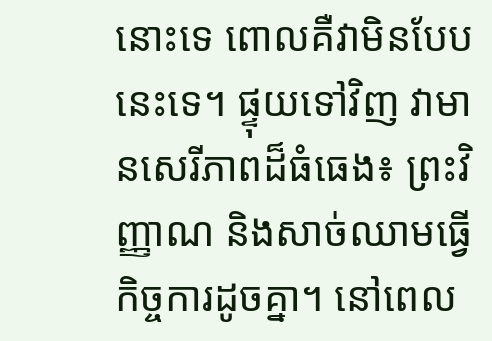នោះទេ ពោលគឺវាមិនបែបនេះទេ។ ផ្ទុយទៅវិញ វាមានសេរីភាពដ៏ធំធេង៖ ព្រះវិញ្ញាណ និងសាច់ឈាមធ្វើកិច្ចការដូចគ្នា។ នៅពេល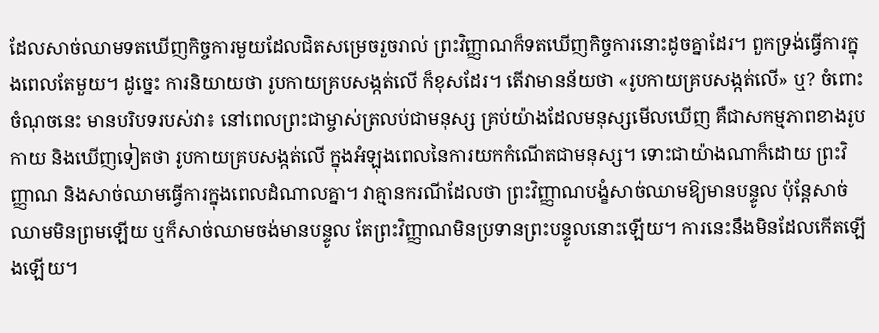ដែលសាច់ឈាមទតឃើញកិច្ចការមួយដែលជិតសម្រេចរួចរាល់ ព្រះវិញ្ញាណក៏ទតឃើញកិច្ចការនោះដូចគ្នាដែរ។ ពួកទ្រង់ធ្វើការក្នុងពេលតែមួយ។ ដូច្នេះ ការនិយាយថា រូបកាយគ្របសង្កត់លើ ក៏ខុសដែរ។ តើវាមានន័យថា «រូបកាយគ្របសង្កត់លើ» ឬ? ចំពោះចំណុចនេះ មានបរិបទរបស់វា៖ នៅពេលព្រះជាម្ចាស់ត្រលប់ជាមនុស្ស គ្រប់យ៉ាងដែលមនុស្សមើលឃើញ គឺជាសកម្មភាពខាងរូបកាយ និងឃើញទៀតថា រូបកាយគ្របសង្កត់លើ ក្នុងអំឡុងពេលនៃការយកកំណើតជាមនុស្ស។ ទោះជាយ៉ាងណាក៏ដោយ ព្រះវិញ្ញាណ និងសាច់ឈាមធ្វើការក្នុងពេលដំណាលគ្នា។ វាគ្មានករណីដែលថា ព្រះវិញ្ញាណបង្ខំសាច់ឈាមឱ្យមានបន្ទូល ប៉ុន្តែសាច់ឈាមមិនព្រមឡើយ ឬក៏សាច់ឈាមចង់មានបន្ទូល តែព្រះវិញ្ញាណមិនប្រទានព្រះបន្ទូលនោះឡើយ។ ការនេះនឹងមិនដែលកើតឡើងឡើយ។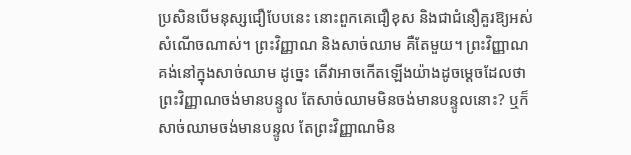ប្រសិនបើមនុស្សជឿបែបនេះ នោះពួកគេជឿខុស និងជាជំនឿគួរឱ្យអស់សំណើចណាស់។ ព្រះវិញ្ញាណ និងសាច់ឈាម គឺតែមួយ។ ព្រះវិញ្ញាណគង់នៅក្នុងសាច់ឈាម ដូច្នេះ តើវាអាចកើតឡើងយ៉ាងដូចម្ដេចដែលថា ព្រះវិញ្ញាណចង់មានបន្ទូល តែសាច់ឈាមមិនចង់មានបន្ទូលនោះ? ឬក៏សាច់ឈាមចង់មានបន្ទូល តែព្រះវិញ្ញាណមិន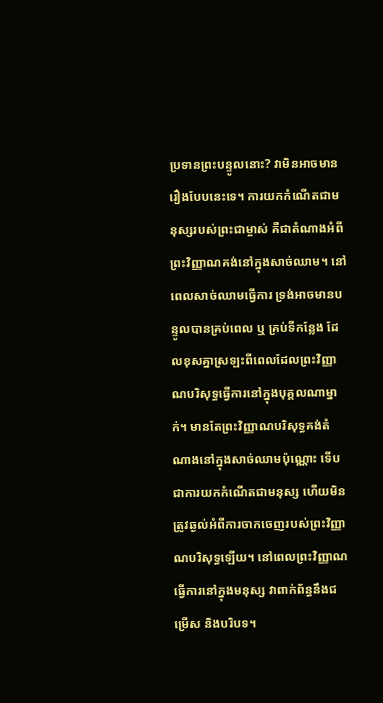ប្រទានព្រះបន្ទូលនោះ? វាមិនអាចមានរឿងបែបនេះទេ។ ការយកកំណើតជាមនុស្សរបស់ព្រះជាម្ចាស់ គឺជាតំណាងអំពីព្រះវិញ្ញាណគង់នៅក្នុងសាច់ឈាម។ នៅពេលសាច់ឈាមធ្វើការ ទ្រង់អាចមានបន្ទូលបានគ្រប់ពេល ឬ គ្រប់ទីកន្លែង ដែលខុសគ្នាស្រឡះពីពេលដែលព្រះវិញ្ញាណបរិសុទ្ធធ្វើការនៅក្នុងបុគ្គលណាម្នាក់។ មានតែព្រះវិញ្ញាណបរិសុទ្ធគង់តំណាងនៅក្នុងសាច់ឈាមប៉ុណ្ណោះ ទើបជាការយកកំណើតជាមនុស្ស ហើយមិនត្រូវឆ្ងល់អំពីការចាកចេញរបស់ព្រះវិញ្ញាណបរិសុទ្ធឡើយ។ នៅពេលព្រះវិញ្ញាណធ្វើការនៅក្នុងមនុស្ស វាពាក់ព័ន្ធនឹងជម្រើស និងបរិបទ។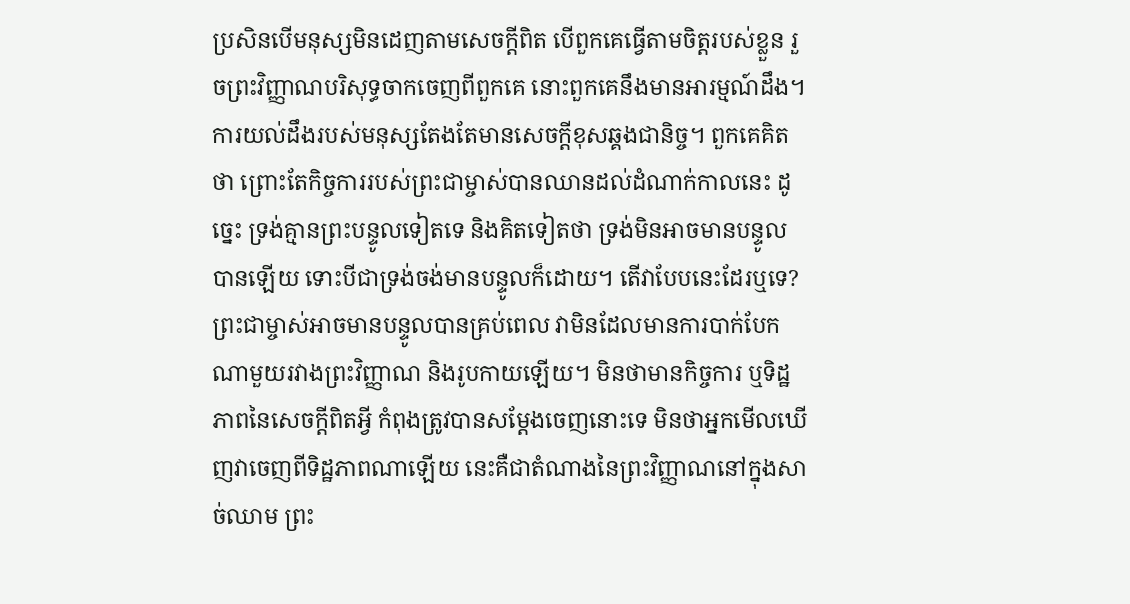ប្រសិនបើមនុស្សមិនដេញតាមសេចក្តីពិត បើពួកគេធ្វើតាមចិត្តរបស់ខ្លួន រួចព្រះវិញ្ញាណបរិសុទ្ធចាកចេញពីពួកគេ នោះពួកគេនឹងមានអារម្មណ៍ដឹង។ ការយល់ដឹងរបស់មនុស្សតែងតែមានសេចក្តីខុសឆ្គងជានិច្ច។ ពួកគេគិតថា ព្រោះតែកិច្ចការរបស់ព្រះជាម្ចាស់បានឈានដល់ដំណាក់កាលនេះ ដូច្នេះ ទ្រង់គ្មានព្រះបន្ទូលទៀតទេ និងគិតទៀតថា ទ្រង់មិនអាចមានបន្ទូលបានឡើយ ទោះបីជាទ្រង់ចង់មានបន្ទូលក៏ដោយ។ តើវាបែបនេះដែរឬទេ? ព្រះជាម្ចាស់អាចមានបន្ទូលបានគ្រប់ពេល វាមិនដែលមានការបាក់បែកណាមួយរវាងព្រះវិញ្ញាណ និងរូបកាយឡើយ។ មិនថាមានកិច្ចការ ឬទិដ្ឋភាពនៃសេចក្តីពិតអ្វី កំពុងត្រូវបានសម្ដែងចេញនោះទេ មិនថាអ្នកមើលឃើញវាចេញពីទិដ្ឋភាពណាឡើយ នេះគឺជាតំណាងនៃព្រះវិញ្ញាណនៅក្នុងសាច់ឈាម ព្រះ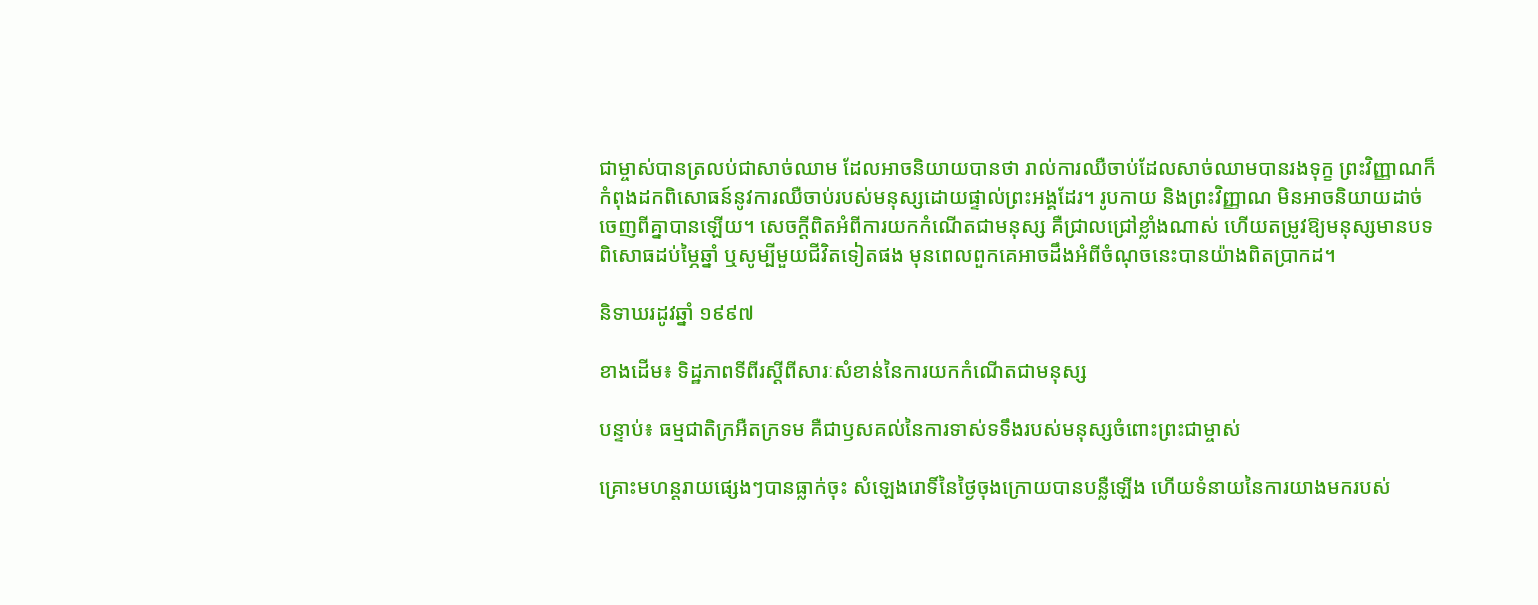ជាម្ចាស់បានត្រលប់ជាសាច់ឈាម ដែលអាចនិយាយបានថា រាល់ការឈឺចាប់ដែលសាច់ឈាមបានរងទុក្ខ ព្រះវិញ្ញាណក៏កំពុងដកពិសោធន៍នូវការឈឺចាប់របស់មនុស្សដោយផ្ទាល់ព្រះអង្គដែរ។ រូបកាយ និងព្រះវិញ្ញាណ មិនអាចនិយាយដាច់ចេញពីគ្នាបានឡើយ។ សេចក្តីពិតអំពីការយកកំណើតជាមនុស្ស គឺជ្រាលជ្រៅខ្លាំងណាស់ ហើយតម្រូវឱ្យមនុស្សមានបទពិសោធដប់ម្ភៃឆ្នាំ ឬសូម្បីមួយជីវិតទៀតផង មុនពេលពួកគេអាចដឹងអំពីចំណុចនេះបានយ៉ាងពិតប្រាកដ។

និទាឃរដូវឆ្នាំ ១៩៩៧

ខាងដើម៖ ទិដ្ឋភាពទីពីរស្ដីពីសារៈសំខាន់នៃការយកកំណើតជាមនុស្ស

បន្ទាប់៖ ធម្មជាតិក្រអឺតក្រទម គឺជាឫសគល់នៃការទាស់ទទឹងរបស់មនុស្សចំពោះព្រះជាម្ចាស់

គ្រោះមហន្តរាយផ្សេងៗបានធ្លាក់ចុះ សំឡេងរោទិ៍នៃថ្ងៃចុងក្រោយបានបន្លឺឡើង ហើយទំនាយនៃការយាងមករបស់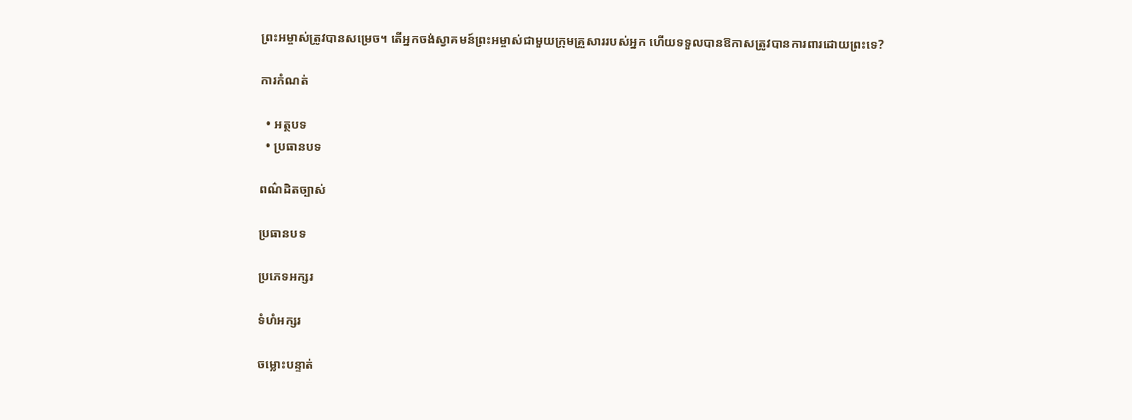ព្រះអម្ចាស់ត្រូវបានសម្រេច។ តើអ្នកចង់ស្វាគមន៍ព្រះអម្ចាស់ជាមួយក្រុមគ្រួសាររបស់អ្នក ហើយទទួលបានឱកាសត្រូវបានការពារដោយព្រះទេ?

ការកំណត់

  • អត្ថបទ
  • ប្រធានបទ

ពណ៌ដិតច្បាស់

ប្រធានបទ

ប្រភេទអក្សរ

ទំហំអក្សរ

ចម្លោះបន្ទាត់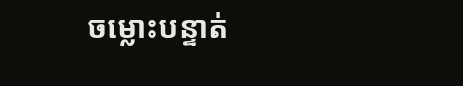ចម្លោះបន្ទាត់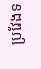ប្រវែងទ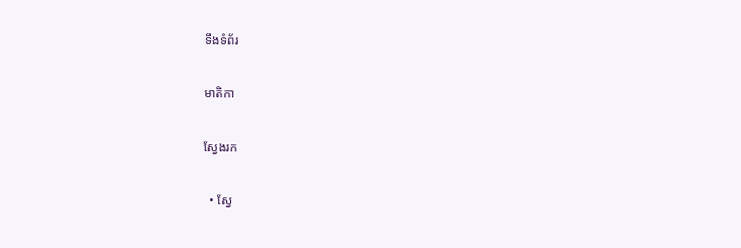ទឹងទំព័រ

មាតិកា

ស្វែងរក

  • ស្វែ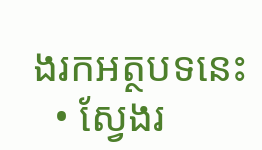ងរកអត្ថបទនេះ
  • ស្វែងរ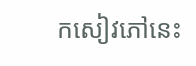កសៀវភៅនេះ